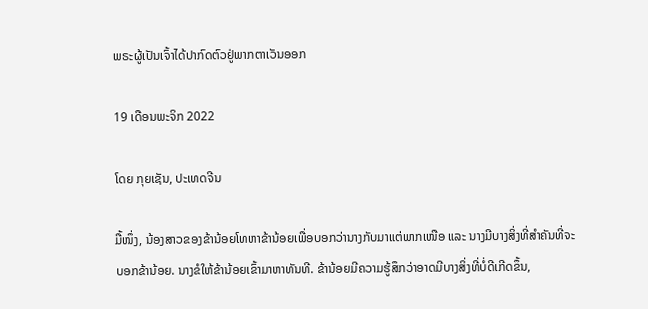ພຣະຜູ້ເປັນເຈົ້າໄດ້ປາກົດຕົວຢູ່ພາກຕາເວັນອອກ

19 ເດືອນພະຈິກ 2022

ໂດຍ ກຸຍເຊັນ, ປະເທດຈີນ

ມື້ໜຶ່ງ, ນ້ອງສາວຂອງຂ້ານ້ອຍໂທຫາຂ້ານ້ອຍເພື່ອບອກວ່ານາງກັບມາແຕ່ພາກເໜືອ ແລະ ນາງມີບາງສິ່ງທີ່ສຳຄັນທີ່ຈະບອກຂ້ານ້ອຍ. ນາງຂໍໃຫ້ຂ້ານ້ອຍເຂົ້າມາຫາທັນທີ. ຂ້ານ້ອຍມີຄວາມຮູ້ສຶກວ່າອາດມີບາງສິ່ງທີ່ບໍ່ດີເກີດຂຶ້ນ,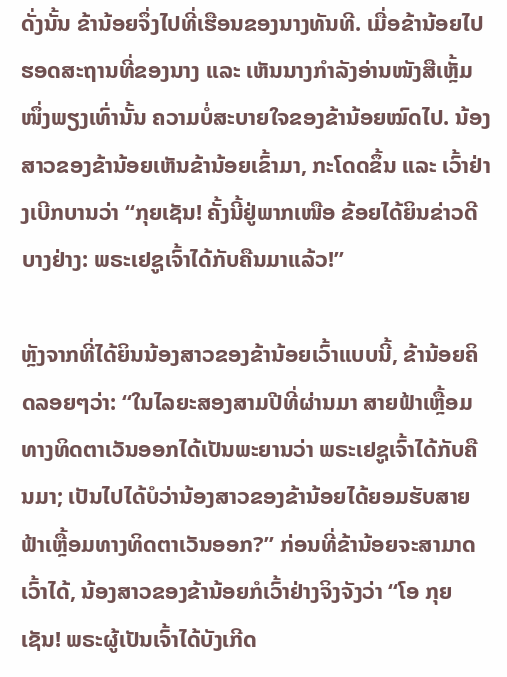ດັ່ງນັ້ນ ຂ້ານ້ອຍຈຶ່ງໄປທີ່ເຮືອນຂອງນາງທັນທີ. ເມື່ອຂ້ານ້ອຍໄປຮອດສະຖານທີ່ຂອງນາງ ແລະ ເຫັນນາງກຳລັງອ່ານໜັງສືເຫຼັ້ມໜຶ່ງພຽງເທົ່ານັ້ນ ຄວາມບໍ່ສະບາຍໃຈຂອງຂ້ານ້ອຍໝົດໄປ. ນ້ອງສາວຂອງຂ້ານ້ອຍເຫັນຂ້ານ້ອຍເຂົ້າມາ, ກະໂດດຂຶ້ນ ແລະ ເວົ້າຢ່າງເບີກບານວ່າ “ກຸຍເຊັນ! ຄັ້ງນີ້ຢູ່ພາກເໜືອ ຂ້ອຍໄດ້ຍິນຂ່າວດີບາງຢ່າງ: ພຣະເຢຊູເຈົ້າໄດ້ກັບຄືນມາແລ້ວ!”

ຫຼັງຈາກທີ່ໄດ້ຍິນນ້ອງສາວຂອງຂ້ານ້ອຍເວົ້າແບບນີ້, ຂ້ານ້ອຍຄິດລອຍໆວ່າ: “ໃນໄລຍະສອງສາມປີທີ່ຜ່ານມາ ສາຍຟ້າເຫຼື້ອມທາງທິດຕາເວັນອອກໄດ້ເປັນພະຍານວ່າ ພຣະເຢຊູເຈົ້າໄດ້ກັບຄືນມາ; ເປັນໄປໄດ້ບໍວ່ານ້ອງສາວຂອງຂ້ານ້ອຍໄດ້ຍອມຮັບສາຍຟ້າເຫຼື້ອມທາງທິດຕາເວັນອອກ?” ກ່ອນທີ່ຂ້ານ້ອຍຈະສາມາດເວົ້າໄດ້, ນ້ອງສາວຂອງຂ້ານ້ອຍກໍເວົ້າຢ່າງຈິງຈັງວ່າ “ໂອ ກຸຍເຊັນ! ພຣະຜູ້ເປັນເຈົ້າໄດ້ບັງເກີດ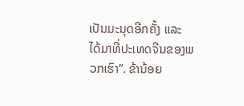ເປັນມະນຸດອີກຄັ້ງ ແລະ ໄດ້ມາທີ່ປະເທດຈີນຂອງພວກເຮົາ”. ຂ້ານ້ອຍ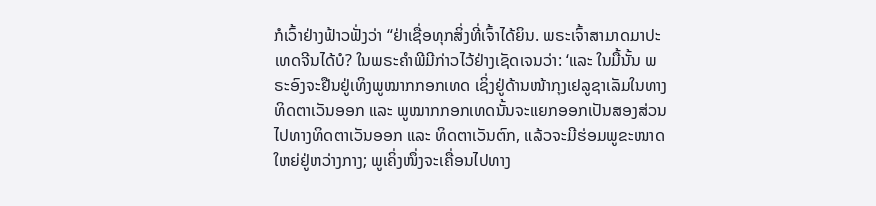ກໍເວົ້າຢ່າງຟ້າວຟັ່ງວ່າ “ຢ່າເຊື່ອທຸກສິ່ງທີ່ເຈົ້າໄດ້ຍິນ. ພຣະເຈົ້າສາມາດມາປະເທດຈີນໄດ້ບໍ? ໃນພຣະຄຳພີມີກ່າວໄວ້ຢ່າງເຊັດເຈນວ່າ: ‘ແລະ ໃນມື້ນັ້ນ ພຣະອົງຈະຢືນຢູ່ເທິງພູໝາກກອກເທດ ເຊິ່ງຢູ່ດ້ານໜ້າກຸງເຢລູຊາເລັມໃນທາງທິດຕາເວັນອອກ ແລະ ພູໝາກກອກເທດນັ້ນຈະແຍກອອກເປັນສອງສ່ວນໄປທາງທິດຕາເວັນອອກ ແລະ ທິດຕາເວັນຕົກ, ແລ້ວຈະມີຮ່ອມພູຂະໜາດໃຫຍ່ຢູ່ຫວ່າງກາງ; ພູເຄິ່ງໜຶ່ງຈະເຄື່ອນໄປທາງ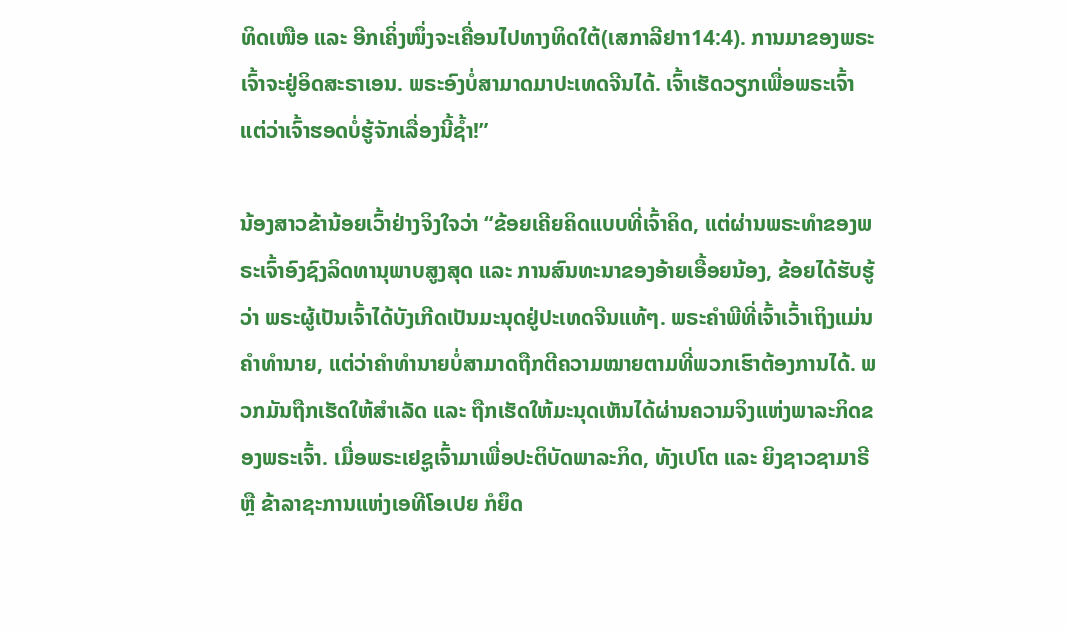ທິດເໜືອ ແລະ ອີກເຄິ່ງໜຶ່ງຈະເຄື່ອນໄປທາງທິດໃຕ້(ເສກາລີຢາາ14:4). ການມາຂອງພຣະເຈົ້າຈະຢູ່ອິດສະຣາເອນ. ພຣະອົງບໍ່ສາມາດມາປະເທດຈີນໄດ້. ເຈົ້າເຮັດວຽກເພື່ອພຣະເຈົ້າ ແຕ່ວ່າເຈົ້າຮອດບໍ່ຮູ້ຈັກເລື່ອງນີ້ຊ້ຳ!”

ນ້ອງສາວຂ້ານ້ອຍເວົ້າຢ່າງຈິງໃຈວ່າ “ຂ້ອຍເຄີຍຄິດແບບທີ່ເຈົ້າຄິດ, ແຕ່ຜ່ານພຣະທຳຂອງພຣະເຈົ້າອົງຊົງລິດທານຸພາບສູງສຸດ ແລະ ການສົນທະນາຂອງອ້າຍເອື້ອຍນ້ອງ, ຂ້ອຍໄດ້ຮັບຮູ້ວ່າ ພຣະຜູ້ເປັນເຈົ້າໄດ້ບັງເກີດເປັນມະນຸດຢູ່ປະເທດຈີນແທ້ໆ. ພຣະຄຳພີທີ່ເຈົ້າເວົ້າເຖິງແມ່ນຄຳທຳນາຍ, ແຕ່ວ່າຄຳທຳນາຍບໍ່ສາມາດຖືກຕີຄວາມໝາຍຕາມທີ່ພວກເຮົາຕ້ອງການໄດ້. ພວກມັນຖືກເຮັດໃຫ້ສຳເລັດ ແລະ ຖືກເຮັດໃຫ້ມະນຸດເຫັນໄດ້ຜ່ານຄວາມຈິງແຫ່ງພາລະກິດຂອງພຣະເຈົ້າ. ເມື່ອພຣະເຢຊູເຈົ້າມາເພື່ອປະຕິບັດພາລະກິດ, ທັງເປໂຕ ແລະ ຍິງຊາວຊາມາຣີ ຫຼື ຂ້າລາຊະການແຫ່ງເອທີໂອເປຍ ກໍຍຶດ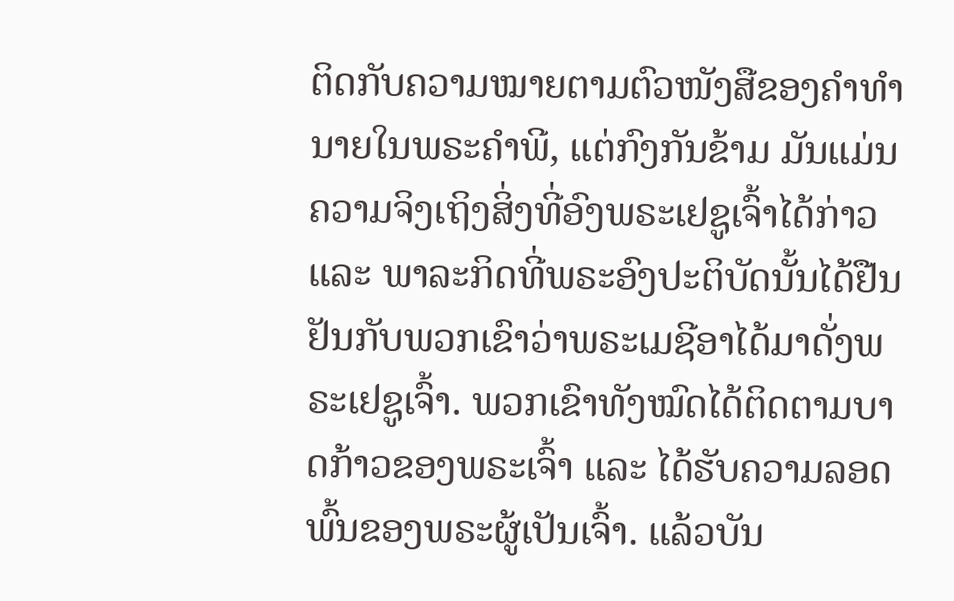ຕິດກັບຄວາມໝາຍຕາມຕົວໜັງສືຂອງຄຳທຳນາຍໃນພຣະຄຳພີ, ແຕ່ກົງກັນຂ້າມ ມັນແມ່ນຄວາມຈິງເຖິງສິ່ງທີ່ອົງພຣະເຢຊູເຈົ້າໄດ້ກ່າວ ແລະ ພາລະກິດທີ່ພຣະອົງປະຕິບັດນັ້ນໄດ້ຢືນຢັນກັບພວກເຂົາວ່າພຣະເມຊີອາໄດ້ມາດັ່ງພຣະເຢຊູເຈົ້າ. ພວກເຂົາທັງໝົດໄດ້ຕິດຕາມບາດກ້າວຂອງພຣະເຈົ້າ ແລະ ໄດ້ຮັບຄວາມລອດພົ້ນຂອງພຣະຜູ້ເປັນເຈົ້າ. ແລ້ວບັນ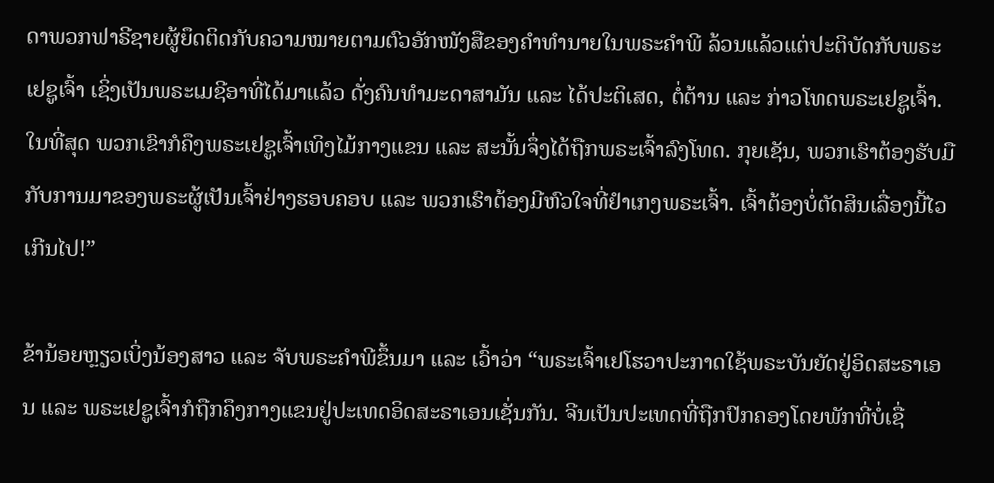ດາພວກຟາຣີຊາຍຜູ້ຍຶດຕິດກັບຄວາມໝາຍຕາມຕົວອັກໜັງສືຂອງຄຳທຳນາຍໃນພຣະຄຳພີ ລ້ວນແລ້ວແຕ່ປະຕິບັດກັບພຣະເຢຊູເຈົ້າ ເຊິ່ງເປັນພຣະເມຊີອາທີ່ໄດ້ມາແລ້ວ ດັ່ງຄົນທຳມະດາສາມັນ ແລະ ໄດ້ປະຕິເສດ, ຕໍ່ຕ້ານ ແລະ ກ່າວໂທດພຣະເຢຊູເຈົ້າ. ໃນທີ່ສຸດ ພວກເຂົາກໍຄຶງພຣະເຢຊູເຈົ້າເທິງໄມ້ກາງແຂນ ແລະ ສະນັ້ນຈຶ່ງໄດ້ຖືກພຣະເຈົ້າລົງໂທດ. ກຸຍເຊັນ, ພວກເຮົາຕ້ອງຮັບມືກັບການມາຂອງພຣະຜູ້ເປັນເຈົ້າຢ່າງຮອບຄອບ ແລະ ພວກເຮົາຕ້ອງມີຫົວໃຈທີ່ຢຳເກງພຣະເຈົ້າ. ເຈົ້າຕ້ອງບໍ່ຕັດສິນເລື່ອງນີ້ໄວເກີນໄປ!”

ຂ້ານ້ອຍຫຼຽວເບິ່ງນ້ອງສາວ ແລະ ຈັບພຣະຄຳພີຂຶ້ນມາ ແລະ ເວົ້າວ່າ “ພຣະເຈົ້າເຢໂຮວາປະກາດໃຊ້ພຣະບັນຍັດຢູ່ອິດສະຣາເອນ ແລະ ພຣະເຢຊູເຈົ້າກໍຖືກຄຶງກາງແຂນຢູ່ປະເທດອິດສະຣາເອນເຊັ່ນກັນ. ຈີນເປັນປະເທດທີ່ຖືກປົກຄອງໂດຍພັກທີ່ບໍ່ເຊື່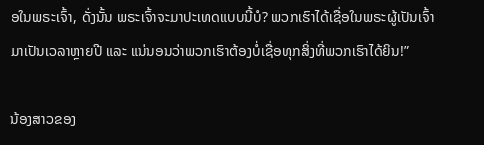ອໃນພຣະເຈົ້າ, ດັ່ງນັ້ນ ພຣະເຈົ້າຈະມາປະເທດແບບນີ້ບໍ? ພວກເຮົາໄດ້ເຊື່ອໃນພຣະຜູ້ເປັນເຈົ້າມາເປັນເວລາຫຼາຍປີ ແລະ ແນ່ນອນວ່າພວກເຮົາຕ້ອງບໍ່ເຊື່ອທຸກສິ່ງທີ່ພວກເຮົາໄດ້ຍິນ!”

ນ້ອງສາວຂອງ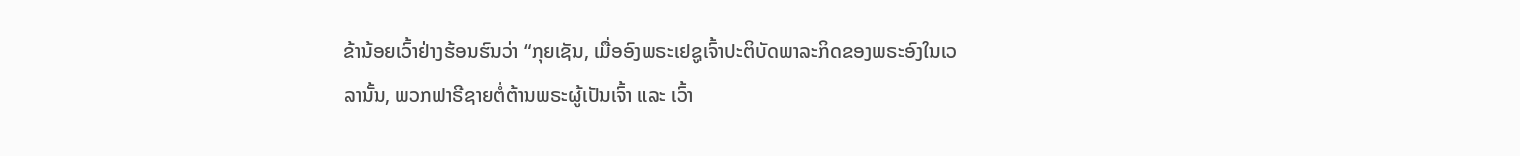ຂ້ານ້ອຍເວົ້າຢ່າງຮ້ອນຮົນວ່າ “ກຸຍເຊັນ, ເມື່ອອົງພຣະເຢຊູເຈົ້າປະຕິບັດພາລະກິດຂອງພຣະອົງໃນເວລານັ້ນ, ພວກຟາຣີຊາຍຕໍ່ຕ້ານພຣະຜູ້ເປັນເຈົ້າ ແລະ ເວົ້າ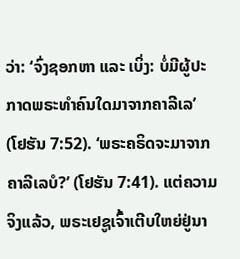ວ່າ: ‘ຈົ່ງຊອກຫາ ແລະ ເບິ່ງ: ບໍ່ມີຜູ້ປະກາດພຣະທໍາຄົນໃດມາຈາກຄາລີເລ’ (ໂຢຮັນ 7:52). ‘ພຣະຄຣິດຈະມາຈາກຄາລີເລບໍ?’ (ໂຢຮັນ 7:41). ແຕ່ຄວາມຈິງແລ້ວ, ພຣະເຢຊູເຈົ້າເຕີບໃຫຍ່ຢູ່ນາ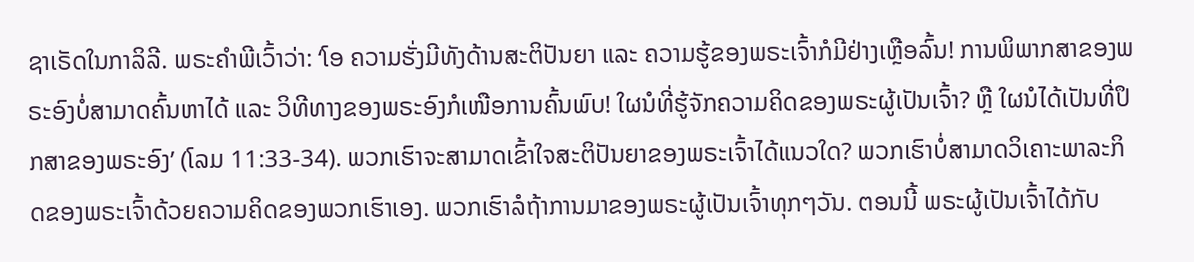ຊາເຣັດໃນກາລິລີ. ພຣະຄຳພີເວົ້າວ່າ: ‘ໂອ ຄວາມຮັ່ງມີທັງດ້ານສະຕິປັນຍາ ແລະ ຄວາມຮູ້ຂອງພຣະເຈົ້າກໍມີຢ່າງເຫຼືອລົ້ນ! ການພິພາກສາຂອງພຣະອົງບໍ່ສາມາດຄົ້ນຫາໄດ້ ແລະ ວິທີທາງຂອງພຣະອົງກໍເໜືອການຄົ້ນພົບ! ໃຜນໍທີ່ຮູ້ຈັກຄວາມຄິດຂອງພຣະຜູ້ເປັນເຈົ້າ? ຫຼື ໃຜນໍໄດ້ເປັນທີ່ປຶກສາຂອງພຣະອົງ’ (ໂລມ 11:33-34). ພວກເຮົາຈະສາມາດເຂົ້າໃຈສະຕິປັນຍາຂອງພຣະເຈົ້າໄດ້ແນວໃດ? ພວກເຮົາບໍ່ສາມາດວິເຄາະພາລະກິດຂອງພຣະເຈົ້າດ້ວຍຄວາມຄິດຂອງພວກເຮົາເອງ. ພວກເຮົາລໍຖ້າການມາຂອງພຣະຜູ້ເປັນເຈົ້າທຸກໆວັນ. ຕອນນີ້ ພຣະຜູ້ເປັນເຈົ້າໄດ້ກັບ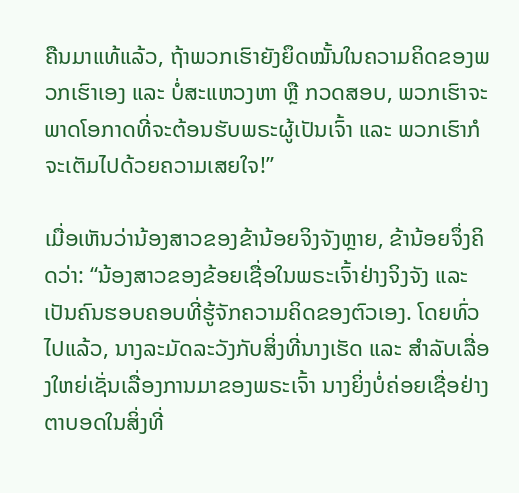ຄືນມາແທ້ແລ້ວ, ຖ້າພວກເຮົາຍັງຍຶດໝັ້ນໃນຄວາມຄິດຂອງພວກເຮົາເອງ ແລະ ບໍ່ສະແຫວງຫາ ຫຼື ກວດສອບ, ພວກເຮົາຈະພາດໂອກາດທີ່ຈະຕ້ອນຮັບພຣະຜູ້ເປັນເຈົ້າ ແລະ ພວກເຮົາກໍຈະເຕັມໄປດ້ວຍຄວາມເສຍໃຈ!”

ເມື່ອເຫັນວ່ານ້ອງສາວຂອງຂ້ານ້ອຍຈິງຈັງຫຼາຍ, ຂ້ານ້ອຍຈຶ່ງຄິດວ່າ: “ນ້ອງສາວຂອງຂ້ອຍເຊື່ອໃນພຣະເຈົ້າຢ່າງຈິງຈັງ ແລະ ເປັນຄົນຮອບຄອບທີ່ຮູ້ຈັກຄວາມຄິດຂອງຕົວເອງ. ໂດຍທົ່ວໄປແລ້ວ, ນາງລະມັດລະວັງກັບສິ່ງທີ່ນາງເຮັດ ແລະ ສຳລັບເລື່ອງໃຫຍ່ເຊັ່ນເລື່ອງການມາຂອງພຣະເຈົ້າ ນາງຍິ່ງບໍ່ຄ່ອຍເຊື່ອຢ່າງຕາບອດໃນສິ່ງທີ່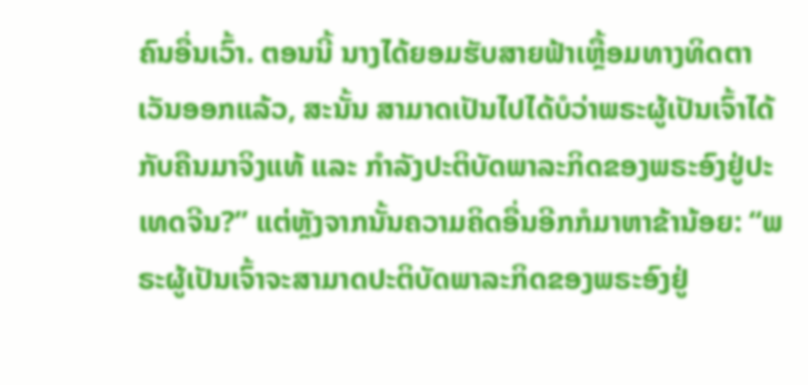ຄົນອື່ນເວົ້າ. ຕອນນີ້ ນາງໄດ້ຍອມຮັບສາຍຟ້າເຫຼື້ອມທາງທິດຕາເວັນອອກແລ້ວ, ສະນັ້ນ ສາມາດເປັນໄປໄດ້ບໍວ່າພຣະຜູ້ເປັນເຈົ້າໄດ້ກັບຄືນມາຈິງແທ້ ແລະ ກຳລັງປະຕິບັດພາລະກິດຂອງພຣະອົງຢູ່ປະເທດຈີນ?” ແຕ່ຫຼັງຈາກນັ້ນຄວາມຄິດອື່ນອີກກໍມາຫາຂ້ານ້ອຍ: “ພຣະຜູ້ເປັນເຈົ້າຈະສາມາດປະຕິບັດພາລະກິດຂອງພຣະອົງຢູ່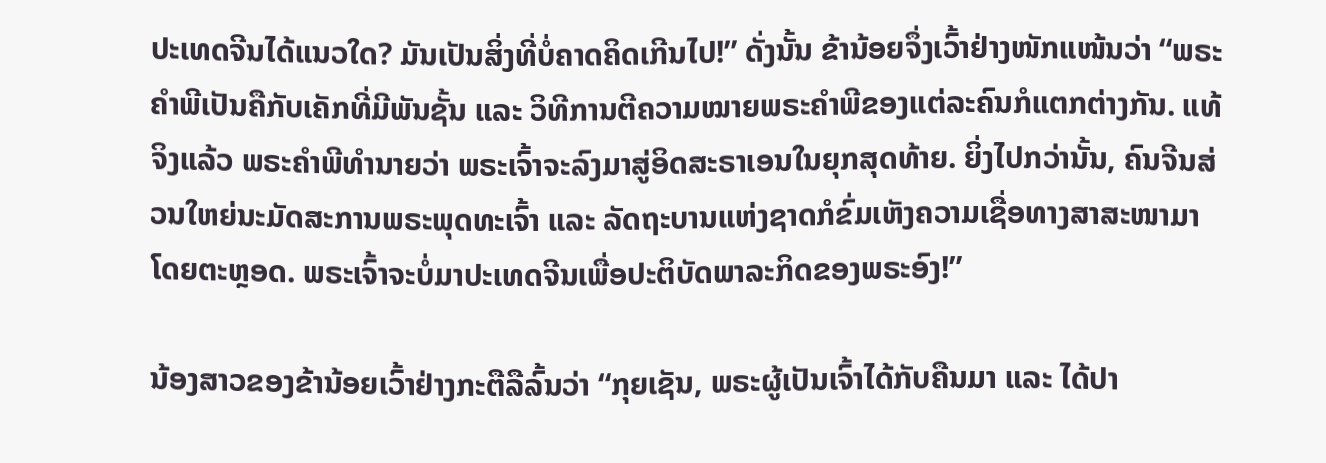ປະເທດຈີນໄດ້ແນວໃດ? ມັນເປັນສິ່ງທີ່ບໍ່ຄາດຄິດເກີນໄປ!” ດັ່ງນັ້ນ ຂ້ານ້ອຍຈຶ່ງເວົ້າຢ່າງໜັກແໜ້ນວ່າ “ພຣະຄຳພີເປັນຄືກັບເຄັກທີ່ມີພັນຊັ້ນ ແລະ ວິທີການຕີຄວາມໝາຍພຣະຄຳພີຂອງແຕ່ລະຄົນກໍແຕກຕ່າງກັນ. ແທ້ຈິງແລ້ວ ພຣະຄຳພີທຳນາຍວ່າ ພຣະເຈົ້າຈະລົງມາສູ່ອິດສະຣາເອນໃນຍຸກສຸດທ້າຍ. ຍິ່ງໄປກວ່ານັ້ນ, ຄົນຈີນສ່ວນໃຫຍ່ນະມັດສະການພຣະພຸດທະເຈົ້າ ແລະ ລັດຖະບານແຫ່ງຊາດກໍຂົ່ມເຫັງຄວາມເຊື່ອທາງສາສະໜາມາໂດຍຕະຫຼອດ. ພຣະເຈົ້າຈະບໍ່ມາປະເທດຈີນເພື່ອປະຕິບັດພາລະກິດຂອງພຣະອົງ!”

ນ້ອງສາວຂອງຂ້ານ້ອຍເວົ້າຢ່າງກະຕືລືລົ້ນວ່າ “ກຸຍເຊັນ, ພຣະຜູ້ເປັນເຈົ້າໄດ້ກັບຄືນມາ ແລະ ໄດ້ປາ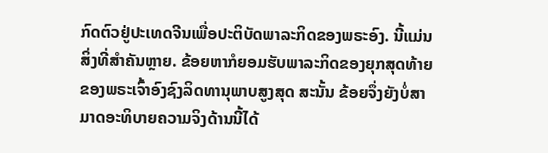ກົດຕົວຢູ່ປະເທດຈີນເພື່ອປະຕິບັດພາລະກິດຂອງພຣະອົງ. ນີ້ແມ່ນສິ່ງທີ່ສຳຄັນຫຼາຍ. ຂ້ອຍຫາກໍຍອມຮັບພາລະກິດຂອງຍຸກສຸດທ້າຍຂອງພຣະເຈົ້າອົງຊົງລິດທານຸພາບສູງສຸດ ສະນັ້ນ ຂ້ອຍຈຶ່ງຍັງບໍ່ສາມາດອະທິບາຍຄວາມຈິງດ້ານນີ້ໄດ້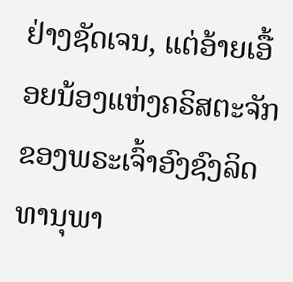ຢ່າງຊັດເຈນ, ແຕ່ອ້າຍເອື້ອຍນ້ອງແຫ່ງຄຣິສຕະຈັກຂອງພຣະເຈົ້າອົງຊົງລິດທານຸພາ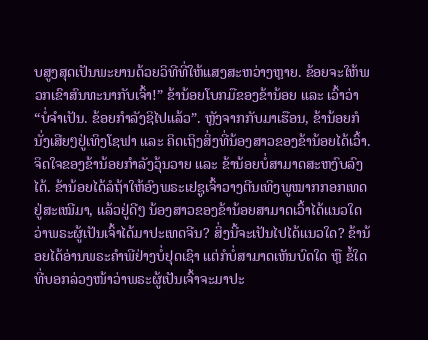ບສູງສຸດເປັນພະຍານດ້ວຍວິທີທີ່ໃຫ້ແສງສະຫວ່າງຫຼາຍ. ຂ້ອຍຈະໃຫ້ພວກເຂົາສົນທະນາກັບເຈົ້າ!” ຂ້ານ້ອຍໂບກມືຂອງຂ້ານ້ອຍ ແລະ ເວົ້າວ່າ “ບໍ່ຈຳເປັນ. ຂ້ອຍກຳລັງຊິໄປແລ້ວ”. ຫຼັງຈາກກັບມາເຮືອນ, ຂ້ານ້ອຍກໍນັ່ງເສີຍໆຢູ່ເທິງໂຊຟາ ແລະ ຄິດເຖິງສິ່ງທີ່ນ້ອງສາວຂອງຂ້ານ້ອຍໄດ້ເວົ້າ. ຈິດໃຈຂອງຂ້ານ້ອຍກຳລັງວຸ້ນວາຍ ແລະ ຂ້ານ້ອຍບໍ່ສາມາດສະຫງົບລົງໄດ້. ຂ້ານ້ອຍໄດ້ລໍຖ້າໃຫ້ອົງພຣະເຢຊູເຈົ້າວາງຕີນເທິງພູໝາກກອກເທດຢູ່ສະເໝີມາ, ແລ້ວຢູ່ດີໆ ນ້ອງສາວຂອງຂ້ານ້ອຍສາມາດເວົ້າໄດ້ແນວໃດວ່າພຣະຜູ້ເປັນເຈົ້າໄດ້ມາປະເທດຈີນ? ສິ່ງນີ້ຈະເປັນໄປໄດ້ແນວໃດ? ຂ້ານ້ອຍໄດ້ອ່ານພຣະຄຳພີຢ່າງບໍ່ຢຸດເຊົາ ແຕ່ກໍບໍ່ສາມາດເຫັນບົດໃດ ຫຼື ຂໍ້ໃດທີ່ບອກລ່ວງໜ້າວ່າພຣະຜູ້ເປັນເຈົ້າຈະມາປະ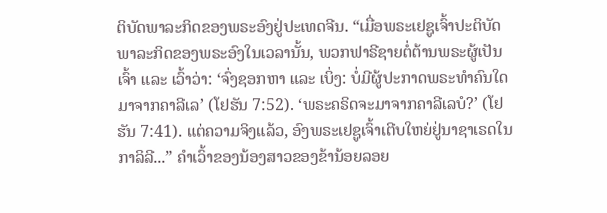ຕິບັດພາລະກິດຂອງພຣະອົງຢູ່ປະເທດຈີນ. “ເມື່ອພຣະເຢຊູເຈົ້າປະຕິບັດພາລະກິດຂອງພຣະອົງໃນເວລານັ້ນ, ພວກຟາຣີຊາຍຕໍ່ຕ້ານພຣະຜູ້ເປັນເຈົ້າ ແລະ ເວົ້າວ່າ: ‘ຈົ່ງຊອກຫາ ແລະ ເບິ່ງ: ບໍ່ມີຜູ້ປະກາດພຣະທໍາຄົນໃດມາຈາກຄາລີເລ’ (ໂຢຮັນ 7:52). ‘ພຣະຄຣິດຈະມາຈາກຄາລີເລບໍ?’ (ໂຢຮັນ 7:41). ແຕ່ຄວາມຈິງແລ້ວ, ອົງພຣະເຢຊູເຈົ້າເຕີບໃຫຍ່ຢູ່ນາຊາເຣດໃນກາລິລີ...” ຄຳເວົ້າຂອງນ້ອງສາວຂອງຂ້ານ້ອຍລອຍ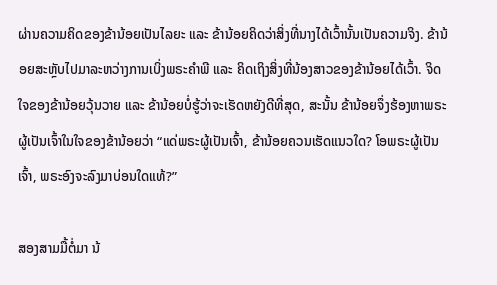ຜ່ານຄວາມຄິດຂອງຂ້ານ້ອຍເປັນໄລຍະ ແລະ ຂ້ານ້ອຍຄິດວ່າສິ່ງທີ່ນາງໄດ້ເວົ້ານັ້ນເປັນຄວາມຈິງ. ຂ້ານ້ອຍສະຫຼັບໄປມາລະຫວ່າງການເບິ່ງພຣະຄຳພີ ແລະ ຄິດເຖິງສິ່ງທີ່ນ້ອງສາວຂອງຂ້ານ້ອຍໄດ້ເວົ້າ. ຈິດໃຈຂອງຂ້ານ້ອຍວຸ້ນວາຍ ແລະ ຂ້ານ້ອຍບໍ່ຮູ້ວ່າຈະເຮັດຫຍັງດີທີ່ສຸດ, ສະນັ້ນ ຂ້ານ້ອຍຈຶ່ງຮ້ອງຫາພຣະຜູ້ເປັນເຈົ້າໃນໃຈຂອງຂ້ານ້ອຍວ່າ “ແດ່ພຣະຜູ້ເປັນເຈົ້າ, ຂ້ານ້ອຍຄວນເຮັດແນວໃດ? ໂອພຣະຜູ້ເປັນເຈົ້າ, ພຣະອົງຈະລົງມາບ່ອນໃດແທ້?”

ສອງສາມມື້ຕໍ່ມາ ນ້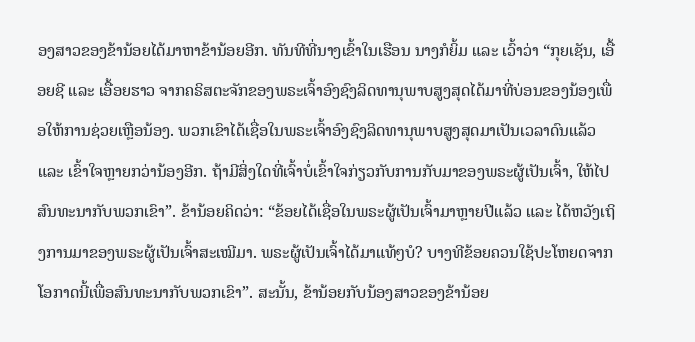ອງສາວຂອງຂ້ານ້ອຍໄດ້ມາຫາຂ້ານ້ອຍອີກ. ທັນທີທີ່ນາງເຂົ້າໃນເຮືອນ ນາງກໍຍິ້ມ ແລະ ເວົ້າວ່າ “ກຸຍເຊັນ, ເອື້ອຍຊີ ແລະ ເອື້ອຍຮາວ ຈາກຄຣິສຕະຈັກຂອງພຣະເຈົ້າອົງຊົງລິດທານຸພາບສູງສຸດໄດ້ມາທີ່ບ່ອນຂອງນ້ອງເພື່ອໃຫ້ການຊ່ວຍເຫຼືອນ້ອງ. ພວກເຂົາໄດ້ເຊື່ອໃນພຣະເຈົ້າອົງຊົງລິດທານຸພາບສູງສຸດມາເປັນເວລາດົນແລ້ວ ແລະ ເຂົ້າໃຈຫຼາຍກວ່ານ້ອງອີກ. ຖ້າມີສິ່ງໃດທີ່ເຈົ້າບໍ່ເຂົ້າໃຈກ່ຽວກັບການກັບມາຂອງພຣະຜູ້ເປັນເຈົ້າ, ໃຫ້ໄປສົນທະນາກັບພວກເຂົາ”. ຂ້ານ້ອຍຄິດວ່າ: “ຂ້ອຍໄດ້ເຊື່ອໃນພຣະຜູ້ເປັນເຈົ້າມາຫຼາຍປີແລ້ວ ແລະ ໄດ້ຫວັງເຖິງການມາຂອງພຣະຜູ້ເປັນເຈົ້າສະເໝີມາ. ພຣະຜູ້ເປັນເຈົ້າໄດ້ມາແທ້ໆບໍ? ບາງທີຂ້ອຍຄວນໃຊ້ປະໂຫຍດຈາກໂອກາດນີ້ເພື່ອສົນທະນາກັບພວກເຂົາ”. ສະນັ້ນ, ຂ້ານ້ອຍກັບນ້ອງສາວຂອງຂ້ານ້ອຍ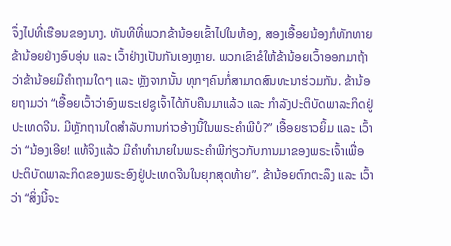ຈຶ່ງໄປທີ່ເຮືອນຂອງນາງ. ທັນທີທີ່ພວກຂ້ານ້ອຍເຂົ້າໄປໃນຫ້ອງ, ສອງເອື້ອຍນ້ອງກໍທັກທາຍຂ້ານ້ອຍຢ່າງອົບອຸ່ນ ແລະ ເວົ້າຢ່າງເປັນກັນເອງຫຼາຍ. ພວກເຂົາຂໍໃຫ້ຂ້ານ້ອຍເວົ້າອອກມາຖ້າວ່າຂ້ານ້ອຍມີຄຳຖາມໃດໆ ແລະ ຫຼັງຈາກນັ້ນ ທຸກໆຄົນກໍ່ສາມາດສົນທະນາຮ່ວມກັນ. ຂ້ານ້ອຍຖາມວ່າ “ເອື້ອຍເວົ້າວ່າອົງພຣະເຢຊູເຈົ້າໄດ້ກັບຄືນມາແລ້ວ ແລະ ກຳລັງປະຕິບັດພາລະກິດຢູ່ປະເທດຈີນ. ມີຫຼັກຖານໃດສຳລັບການກ່າວອ້າງນີ້ໃນພຣະຄຳພີບໍ?” ເອື້ອຍຮາວຍິ້ມ ແລະ ເວົ້າວ່າ “ນ້ອງເອີຍ! ແທ້ຈິງແລ້ວ ມີຄຳທຳນາຍໃນພຣະຄຳພີກ່ຽວກັບການມາຂອງພຣະເຈົ້າເພື່ອປະຕິບັດພາລະກິດຂອງພຣະອົງຢູ່ປະເທດຈີນໃນຍຸກສຸດທ້າຍ”. ຂ້ານ້ອຍຕົກຕະລຶງ ແລະ ເວົ້າວ່າ “ສິ່ງນີ້ຈະ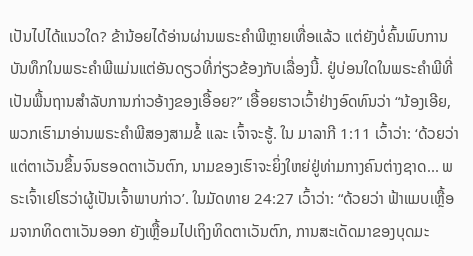ເປັນໄປໄດ້ແນວໃດ? ຂ້ານ້ອຍໄດ້ອ່ານຜ່ານພຣະຄຳພີຫຼາຍເທື່ອແລ້ວ ແຕ່ຍັງບໍ່ຄົ້ນພົບການບັນທຶກໃນພຣະຄຳພີແມ່ນແຕ່ອັນດຽວທີ່ກ່ຽວຂ້ອງກັບເລື່ອງນີ້. ຢູ່ບ່ອນໃດໃນພຣະຄຳພີທີ່ເປັນພື້ນຖານສຳລັບການກ່າວອ້າງຂອງເອື້ອຍ?” ເອື້ອຍຮາວເວົ້າຢ່າງອົດທົນວ່າ “ນ້ອງເອີຍ, ພວກເຮົາມາອ່ານພຣະຄຳພີສອງສາມຂໍ້ ແລະ ເຈົ້າຈະຮູ້. ໃນ ມາລາກີ 1:11 ເວົ້າວ່າ: ‘ດ້ວຍວ່າ ແຕ່ຕາເວັນຂຶ້ນຈົນຮອດຕາເວັນຕົກ, ນາມຂອງເຮົາຈະຍິ່ງໃຫຍ່ຢູ່ທ່າມກາງຄົນຕ່າງຊາດ... ພຣະເຈົ້າເຢໂຮວ່າຜູ້ເປັນເຈົ້າພາບກ່າວ’. ໃນມັດທາຍ 24:27 ເວົ້າວ່າ: “ດ້ວຍວ່າ ຟ້າແມບເຫຼື້ອມຈາກທິດຕາເວັນອອກ ຍັງເຫຼື້ອມໄປເຖິງທິດຕາເວັນຕົກ, ການສະເດັດມາຂອງບຸດມະ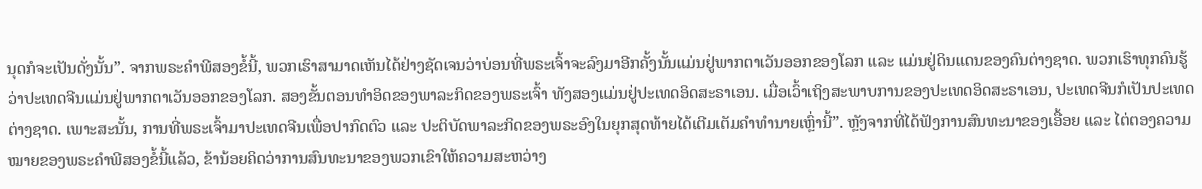ນຸດກໍຈະເປັນດັ່ງນັ້ນ”. ຈາກພຣະຄຳພີສອງຂໍ້ນີ້, ພວກເຮົາສາມາດເຫັນໄດ້ຢ່າງຊັດເຈນວ່າບ່ອນທີ່ພຣະເຈົ້າຈະລົງມາອີກຄັ້ງນັ້ນແມ່ນຢູ່ພາກຕາເວັນອອກຂອງໂລກ ແລະ ແມ່ນຢູ່ດິນແດນຂອງຄົນຕ່າງຊາດ. ພວກເຮົາທຸກຄົນຮູ້ວ່າປະເທດຈີນແມ່ນຢູ່ພາກຕາເວັນອອກຂອງໂລກ. ສອງຂັ້ນຕອນທຳອິດຂອງພາລະກິດຂອງພຣະເຈົ້າ ທັງສອງແມ່ນຢູ່ປະເທດອິດສະຣາເອນ. ເມື່ອເວົ້າເຖິງສະພາບການຂອງປະເທດອິດສະຣາເອນ, ປະເທດຈີນກໍເປັນປະເທດຕ່າງຊາດ. ເພາະສະນັ້ນ, ການທີ່ພຣະເຈົ້າມາປະເທດຈີນເພື່ອປາກົດຕົວ ແລະ ປະຕິບັດພາລະກິດຂອງພຣະອົງໃນຍຸກສຸດທ້າຍໄດ້ເຕີມເຕັມຄຳທຳນາຍເຫຼົ່ານີ້”. ຫຼັງຈາກທີ່ໄດ້ຟັງການສົນທະນາຂອງເອື້ອຍ ແລະ ໄຕ່ຕອງຄວາມໝາຍຂອງພຣະຄຳພີສອງຂໍ້ນີ້ແລ້ວ, ຂ້ານ້ອຍຄິດວ່າການສົນທະນາຂອງພວກເຂົາໃຫ້ຄວາມສະຫວ່າງ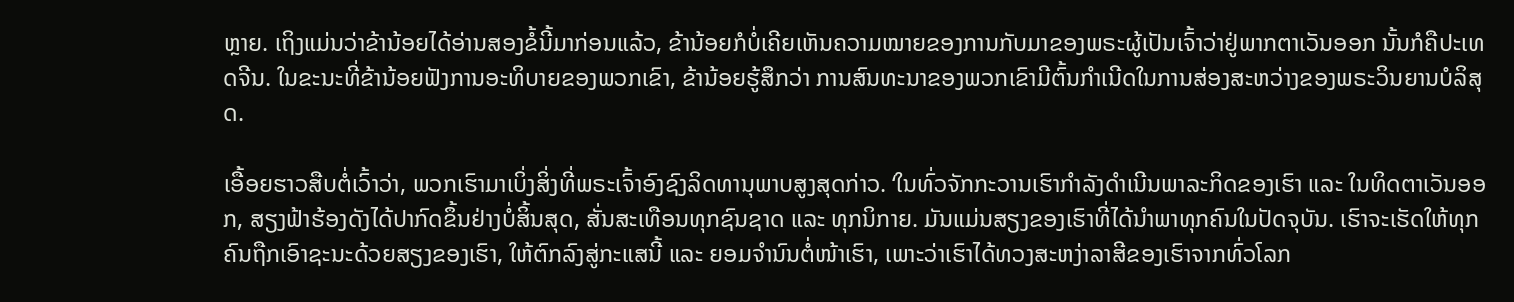ຫຼາຍ. ເຖິງແມ່ນວ່າຂ້ານ້ອຍໄດ້ອ່ານສອງຂໍ້ນີ້ມາກ່ອນແລ້ວ, ຂ້ານ້ອຍກໍບໍ່ເຄີຍເຫັນຄວາມໝາຍຂອງການກັບມາຂອງພຣະຜູ້ເປັນເຈົ້າວ່າຢູ່ພາກຕາເວັນອອກ ນັ້ນກໍຄືປະເທດຈີນ. ໃນຂະນະທີ່ຂ້ານ້ອຍຟັງການອະທິບາຍຂອງພວກເຂົາ, ຂ້ານ້ອຍຮູ້ສຶກວ່າ ການສົນທະນາຂອງພວກເຂົາມີຕົ້ນກຳເນີດໃນການສ່ອງສະຫວ່າງຂອງພຣະວິນຍານບໍລິສຸດ.

ເອື້ອຍຮາວສືບຕໍ່ເວົ້າວ່າ, ພວກເຮົາມາເບິ່ງສິ່ງທີ່ພຣະເຈົ້າອົງຊົງລິດທານຸພາບສູງສຸດກ່າວ. ‘ໃນທົ່ວຈັກກະວານເຮົາກໍາລັງດຳເນີນພາລະກິດຂອງເຮົາ ແລະ ໃນທິດຕາເວັນອອກ, ສຽງຟ້າຮ້ອງດັງໄດ້ປາກົດຂຶ້ນຢ່າງບໍ່ສິ້ນສຸດ, ສັ່ນສະເທືອນທຸກຊົນຊາດ ແລະ ທຸກນິກາຍ. ມັນແມ່ນສຽງຂອງເຮົາທີ່ໄດ້ນໍາພາທຸກຄົນໃນປັດຈຸບັນ. ເຮົາຈະເຮັດໃຫ້ທຸກຄົນຖືກເອົາຊະນະດ້ວຍສຽງຂອງເຮົາ, ໃຫ້ຕົກລົງສູ່ກະແສນີ້ ແລະ ຍອມຈຳນົນຕໍ່ໜ້າເຮົາ, ເພາະວ່າເຮົາໄດ້ທວງສະຫງ່າລາສີຂອງເຮົາຈາກທົ່ວໂລກ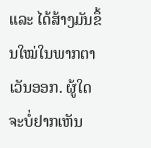ແລະ ໄດ້ສ້າງມັນຂຶ້ນໃໝ່ໃນພາກຕາເວັນອອກ. ຜູ້ໃດຈະບໍ່ຢາກເຫັນ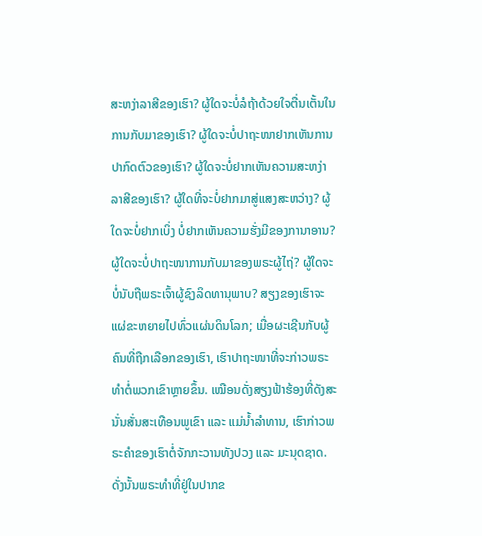ສະຫງ່າລາສີຂອງເຮົາ? ຜູ້ໃດຈະບໍ່ລໍຖ້າດ້ວຍໃຈຕື່ນເຕັ້ນໃນການກັບມາຂອງເຮົາ? ຜູ້ໃດຈະບໍ່ປາຖະໜາຢາກເຫັນການປາກົດຕົວຂອງເຮົາ? ຜູ້ໃດຈະບໍ່ຢາກເຫັນຄວາມສະຫງ່າລາສີຂອງເຮົາ? ຜູ້ໃດທີ່ຈະບໍ່ຢາກມາສູ່ແສງສະຫວ່າງ? ຜູ້ໃດຈະບໍ່ຢາກເບິ່ງ ບໍ່ຢາກເຫັນຄວາມຮັ່ງມີຂອງການາອານ? ຜູ້ໃດຈະບໍ່ປາຖະໜາການກັບມາຂອງພຣະຜູ້ໄຖ່? ຜູ້ໃດຈະບໍ່ນັບຖືພຣະເຈົ້າຜູ້ຊົງລິດທານຸພາບ? ສຽງຂອງເຮົາຈະແຜ່ຂະຫຍາຍໄປທົ່ວແຜ່ນດິນໂລກ; ເມື່ອຜະເຊີນກັບຜູ້ຄົນທີ່ຖືກເລືອກຂອງເຮົາ, ເຮົາປາຖະໜາທີ່ຈະກ່າວພຣະທຳຕໍ່ພວກເຂົາຫຼາຍຂຶ້ນ. ເໝືອນດັ່ງສຽງຟ້າຮ້ອງທີ່ດັງສະນັ່ນສັ່ນສະເທືອນພູເຂົາ ແລະ ແມ່ນໍ້າລຳທານ, ເຮົາກ່າວພຣະຄຳຂອງເຮົາຕໍ່ຈັກກະວານທັງປວງ ແລະ ມະນຸດຊາດ. ດັ່ງນັ້ນພຣະທຳທີ່ຢູ່ໃນປາກຂ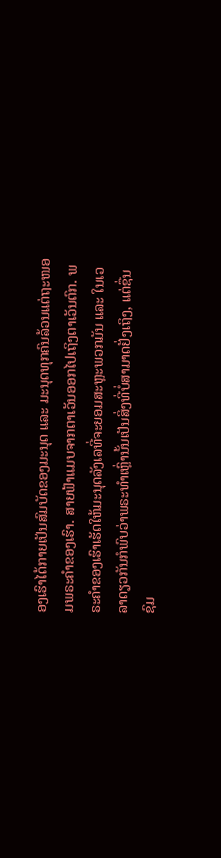ອງເຮົາໄດ້ກາຍເປັນສົມບັດຂອງມະນຸດ ແລະ ມະນຸດທຸກຄົນລ້ວນແຕ່ຖະໜອມພຣະຄຳຂອງເຮົາ. ສາຍຟ້າແມບຈາກຕາເວັນອອກໄປເຖິງຕາເວັນຕົກ. ພຣະຄຳຂອງເຮົາເຮັດໃຫ້ມະນຸດລັງເລທີ່ຈະຍອມສະຫຼະພວກມັນ ແລະ ໃນເວລາດຽວກັນກໍພົບວ່າພຣະທຳເຫຼົ່ານັ້ນເປັນສິ່ງທີ່ບໍ່ສາມາດຢັ່ງເຖິງ, ແຕ່ຊື່ນຊົມ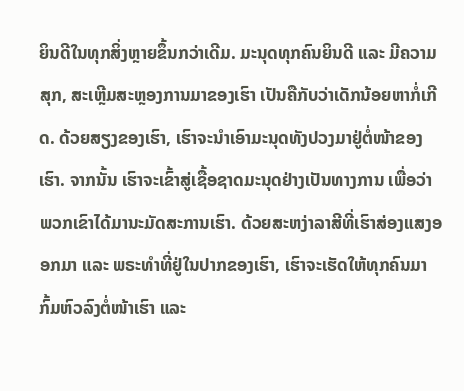ຍິນດີໃນທຸກສິ່ງຫຼາຍຂຶ້ນກວ່າເດີມ. ມະນຸດທຸກຄົນຍິນດີ ແລະ ມີຄວາມສຸກ, ສະເຫຼີມສະຫຼອງການມາຂອງເຮົາ ເປັນຄືກັບວ່າເດັກນ້ອຍຫາກໍ່ເກີດ. ດ້ວຍສຽງຂອງເຮົາ, ເຮົາຈະນໍາເອົາມະນຸດທັງປວງມາຢູ່ຕໍ່ໜ້າຂອງເຮົາ. ຈາກນັ້ນ ເຮົາຈະເຂົ້າສູ່ເຊື້ອຊາດມະນຸດຢ່າງເປັນທາງການ ເພື່ອວ່າພວກເຂົາໄດ້ມານະມັດສະການເຮົາ. ດ້ວຍສະຫງ່າລາສີທີ່ເຮົາສ່ອງແສງອອກມາ ແລະ ພຣະທຳທີ່ຢູ່ໃນປາກຂອງເຮົາ, ເຮົາຈະເຮັດໃຫ້ທຸກຄົນມາກົ້ມຫົວລົງຕໍ່ໜ້າເຮົາ ແລະ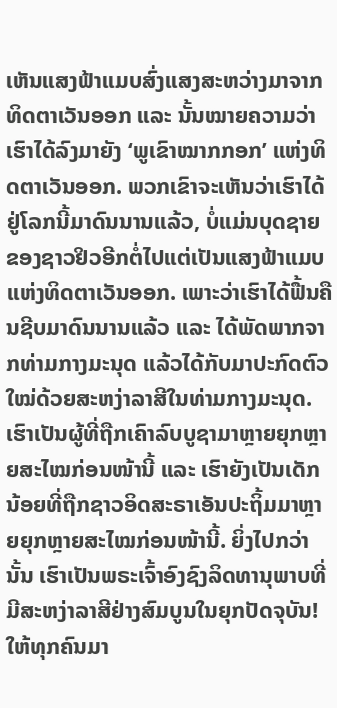ເຫັນແສງຟ້າແມບສົ່ງແສງສະຫວ່າງມາຈາກທິດຕາເວັນອອກ ແລະ ນັ້ນໝາຍຄວາມວ່າເຮົາໄດ້ລົງມາຍັງ ‘ພູເຂົາໝາກກອກ’ ແຫ່ງທິດຕາເວັນອອກ. ພວກເຂົາຈະເຫັນວ່າເຮົາໄດ້ຢູ່ໂລກນີ້ມາດົນນານແລ້ວ, ບໍ່ແມ່ນບຸດຊາຍຂອງຊາວຢິວອີກຕໍ່ໄປແຕ່ເປັນແສງຟ້າແມບແຫ່ງທິດຕາເວັນອອກ. ເພາະວ່າເຮົາໄດ້ຟື້ນຄືນຊີບມາດົນນານແລ້ວ ແລະ ໄດ້ພັດພາກຈາກທ່າມກາງມະນຸດ ແລ້ວໄດ້ກັບມາປະກົດຕົວໃໝ່ດ້ວຍສະຫງ່າລາສີໃນທ່າມກາງມະນຸດ. ເຮົາເປັນຜູ້ທີ່ຖືກເຄົາລົບບູຊາມາຫຼາຍຍຸກຫຼາຍສະໄໝກ່ອນໜ້ານີ້ ແລະ ເຮົາຍັງເປັນເດັກນ້ອຍທີ່ຖືກຊາວອິດສະຣາເອັນປະຖິ້ມມາຫຼາຍຍຸກຫຼາຍສະໄໝກ່ອນໜ້ານີ້. ຍິ່ງໄປກວ່ານັ້ນ ເຮົາເປັນພຣະເຈົ້າອົງຊົງລິດທານຸພາບທີ່ມີສະຫງ່າລາສີຢ່າງສົມບູນໃນຍຸກປັດຈຸບັນ! ໃຫ້ທຸກຄົນມາ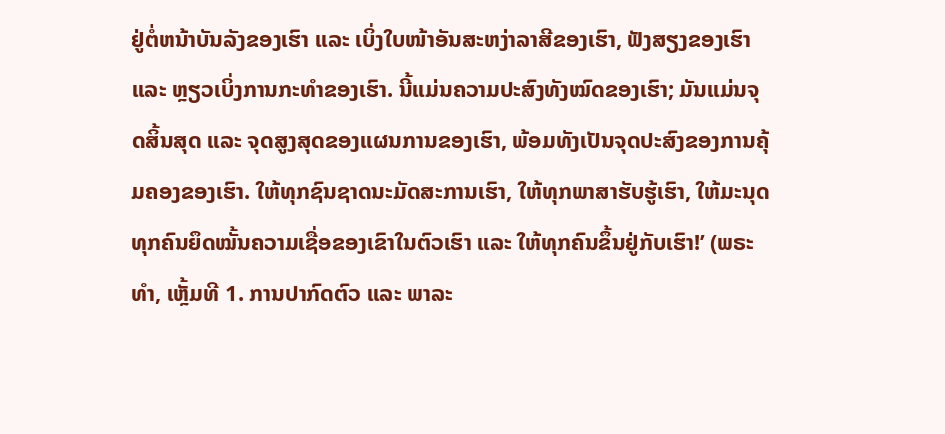ຢູ່ຕໍ່ຫນ້າບັນລັງຂອງເຮົາ ແລະ ເບິ່ງໃບໜ້າອັນສະຫງ່າລາສີຂອງເຮົາ, ຟັງສຽງຂອງເຮົາ ແລະ ຫຼຽວເບິ່ງການກະທໍາຂອງເຮົາ. ນີ້ແມ່ນຄວາມປະສົງທັງໝົດຂອງເຮົາ; ມັນແມ່ນຈຸດສິ້ນສຸດ ແລະ ຈຸດສູງສຸດຂອງແຜນການຂອງເຮົາ, ພ້ອມທັງເປັນຈຸດປະສົງຂອງການຄຸ້ມຄອງຂອງເຮົາ. ໃຫ້ທຸກຊົນຊາດນະມັດສະການເຮົາ, ໃຫ້ທຸກພາສາຮັບຮູ້ເຮົາ, ໃຫ້ມະນຸດທຸກຄົນຍຶດໝັ້ນຄວາມເຊື່ອຂອງເຂົາໃນຕົວເຮົາ ແລະ ໃຫ້ທຸກຄົນຂຶ້ນຢູ່ກັບເຮົາ!’ (ພຣະທຳ, ເຫຼັ້ມທີ 1. ການປາກົດຕົວ ແລະ ພາລະ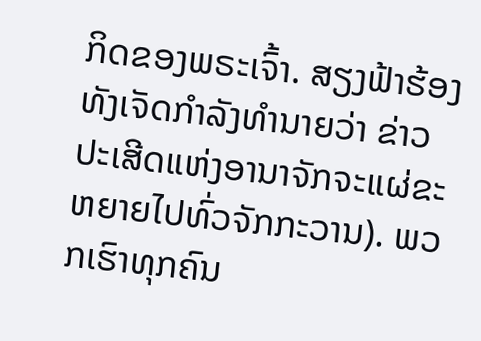ກິດຂອງພຣະເຈົ້າ. ສຽງຟ້າຮ້ອງທັງເຈັດກໍາລັງທໍານາຍວ່າ ຂ່າວປະເສີດແຫ່ງອານາຈັກຈະແຜ່ຂະຫຍາຍໄປທົ່ວຈັກກະວານ). ພວກເຮົາທຸກຄົນ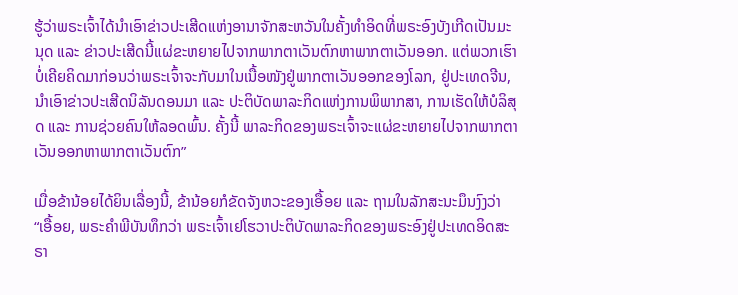ຮູ້ວ່າພຣະເຈົ້າໄດ້ນຳເອົາຂ່າວປະເສີດແຫ່ງອານາຈັກສະຫວັນໃນຄັ້ງທຳອິດທີ່ພຣະອົງບັງເກີດເປັນມະນຸດ ແລະ ຂ່າວປະເສີດນີ້ແຜ່ຂະຫຍາຍໄປຈາກພາກຕາເວັນຕົກຫາພາກຕາເວັນອອກ. ແຕ່ພວກເຮົາບໍ່ເຄີຍຄິດມາກ່ອນວ່າພຣະເຈົ້າຈະກັບມາໃນເນື້ອໜັງຢູ່ພາກຕາເວັນອອກຂອງໂລກ, ຢູ່ປະເທດຈີນ, ນຳເອົາຂ່າວປະເສີດນິລັນດອນມາ ແລະ ປະຕິບັດພາລະກິດແຫ່ງການພິພາກສາ, ການເຮັດໃຫ້ບໍລິສຸດ ແລະ ການຊ່ວຍຄົນໃຫ້ລອດພົ້ນ. ຄັ້ງນີ້ ພາລະກິດຂອງພຣະເຈົ້າຈະແຜ່ຂະຫຍາຍໄປຈາກພາກຕາເວັນອອກຫາພາກຕາເວັນຕົກ”

ເມື່ອຂ້ານ້ອຍໄດ້ຍິນເລື່ອງນີ້, ຂ້ານ້ອຍກໍຂັດຈັງຫວະຂອງເອື້ອຍ ແລະ ຖາມໃນລັກສະນະມຶນງົງວ່າ “ເອື້ອຍ, ພຣະຄຳພີບັນທຶກວ່າ ພຣະເຈົ້າເຢໂຮວາປະຕິບັດພາລະກິດຂອງພຣະອົງຢູ່ປະເທດອິດສະຣາ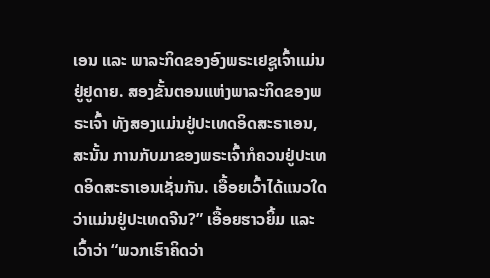ເອນ ແລະ ພາລະກິດຂອງອົງພຣະເຢຊູເຈົ້າແມ່ນຢູ່ຢູດາຍ. ສອງຂັ້ນຕອນແຫ່ງພາລະກິດຂອງພຣະເຈົ້າ ທັງສອງແມ່ນຢູ່ປະເທດອິດສະຣາເອນ, ສະນັ້ນ ການກັບມາຂອງພຣະເຈົ້າກໍຄວນຢູ່ປະເທດອິດສະຣາເອນເຊັ່ນກັນ. ເອື້ອຍເວົ້າໄດ້ແນວໃດວ່າແມ່ນຢູ່ປະເທດຈີນ?” ເອື້ອຍຮາວຍິ້ມ ແລະ ເວົ້າວ່າ “ພວກເຮົາຄິດວ່າ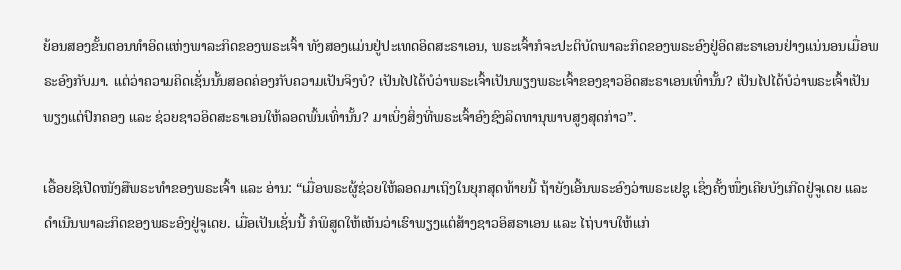ຍ້ອນສອງຂັ້ນຕອນທຳອິດແຫ່ງພາລະກິດຂອງພຣະເຈົ້າ ທັງສອງແມ່ນຢູ່ປະເທດອິດສະຣາເອນ, ພຣະເຈົ້າກໍຈະປະຕິບັດພາລະກິດຂອງພຣະອົງຢູ່ອິດສະຣາເອນຢ່າງແນ່ນອນເມື່ອພຣະອົງກັບມາ. ແຕ່ວ່າຄວາມຄິດເຊັ່ນນັ້ນສອດຄ່ອງກັບຄວາມເປັນຈິງບໍ? ເປັນໄປໄດ້ບໍວ່າພຣະເຈົ້າເປັນພຽງພຣະເຈົ້າຂອງຊາວອິດສະຣາເອນເທົ່ານັ້ນ? ເປັນໄປໄດ້ບໍວ່າພຣະເຈົ້າເປັນພຽງແຕ່ປົກຄອງ ແລະ ຊ່ວຍຊາວອິດສະຣາເອນໃຫ້ລອດພົ້ນເທົ່ານັ້ນ? ມາເບິ່ງສິ່ງທີ່ພຣະເຈົ້າອົງຊົງລິດທານຸພາບສູງສຸດກ່າວ”.

ເອື້ອຍຊີເປີດໜັງສືພຣະທຳຂອງພຣະເຈົ້າ ແລະ ອ່ານ: “ເມື່ອພຣະຜູ້ຊ່ວຍໃຫ້ລອດມາເຖິງໃນຍຸກສຸດທ້າຍນີ້ ຖ້າຍັງເອີ້ນພຣະອົງວ່າພຣະເຢຊູ ເຊິ່ງຄັ້ງໜຶ່ງເຄີຍບັງເກີດຢູ່ຈູເດຍ ແລະ ດຳເນີນພາລະກິດຂອງພຣະອົງຢູ່ຈູເດຍ. ເມື່ອເປັນເຊັ່ນນີ້ ກໍພິສູດໃຫ້ເຫັນວ່າເຮົາພຽງແຕ່ສ້າງຊາວອິສຣາເອນ ແລະ ໄຖ່ບາບໃຫ້ແກ່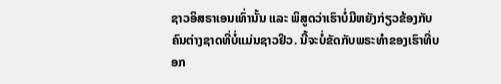ຊາວອິສຣາເອນເທົ່ານັ້ນ ແລະ ພິສູດວ່າເຮົາບໍ່ມີຫຍັງກ່ຽວຂ້ອງກັບຄົນຕ່າງຊາດທີ່ບໍ່ແມ່ນຊາວຢິວ. ນີ້ຈະບໍ່ຂັດກັບພຣະທຳຂອງເຮົາທີ່ບອກ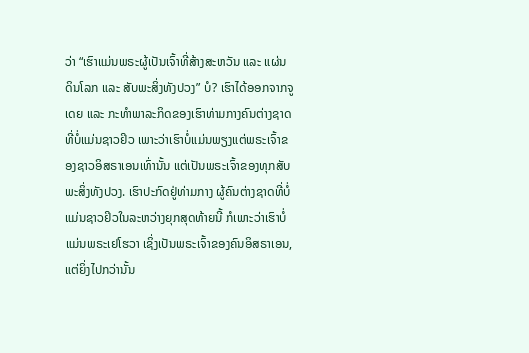ວ່າ “ເຮົາແມ່ນພຣະຜູ້ເປັນເຈົ້າທີ່ສ້າງສະຫວັນ ແລະ ແຜ່ນດິນໂລກ ແລະ ສັບພະສິ່ງທັງປວງ” ບໍ? ເຮົາໄດ້ອອກຈາກຈູເດຍ ແລະ ກະທໍາພາລະກິດຂອງເຮົາທ່າມກາງຄົນຕ່າງຊາດທີ່ບໍ່ແມ່ນຊາວຢິວ ເພາະວ່າເຮົາບໍ່ແມ່ນພຽງແຕ່ພຣະເຈົ້າຂອງຊາວອິສຣາເອນເທົ່ານັ້ນ ແຕ່ເປັນພຣະເຈົ້າຂອງທຸກສັບພະສິ່ງທັງປວງ. ເຮົາປະກົດຢູ່ທ່າມກາງ ຜູ້ຄົນຕ່າງຊາດທີ່ບໍ່ແມ່ນຊາວຢິວໃນລະຫວ່າງຍຸກສຸດທ້າຍນີ້ ກໍເພາະວ່າເຮົາບໍ່ແມ່ນພຣະເຢໂຮວາ ເຊິ່ງເປັນພຣະເຈົ້າຂອງຄົນອິສຣາເອນ, ແຕ່ຍິ່ງໄປກວ່ານັ້ນ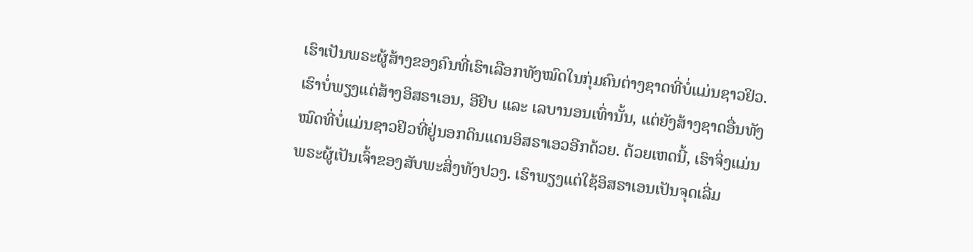ເຮົາເປັນພຣະຜູ້ສ້າງຂອງຄົນທີ່ເຮົາເລືອກທັງໝົດໃນກຸ່ມຄົນຕ່າງຊາດທີ່ບໍ່ແມ່ນຊາວຢິວ. ເຮົາບໍ່ພຽງແຕ່ສ້າງອິສຣາເອນ, ອີຢິບ ແລະ ເລບານອນເທົ່ານັ້ນ, ແຕ່ຍັງສ້າງຊາດອື່ນທັງໝົດທີ່ບໍ່ແມ່ນຊາວຢິວທີ່ຢູ່ນອກດິນແດນອິສຣາເອວອີກດ້ວຍ. ດ້ວຍເຫດນີ້, ເຮົາຈິ່ງແມ່ນພຣະຜູ້ເປັນເຈົ້າຂອງສັບພະສິ່ງທັງປວງ. ເຮົາພຽງແຕ່ໃຊ້ອິສຣາເອນເປັນຈຸດເລີ່ມ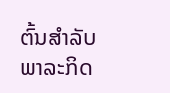ຕົ້ນສຳລັບພາລະກິດ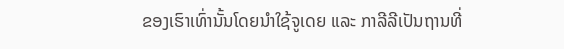ຂອງເຮົາເທົ່ານັ້ນໂດຍນຳໃຊ້ຈູເດຍ ແລະ ກາລີລີເປັນຖານທີ່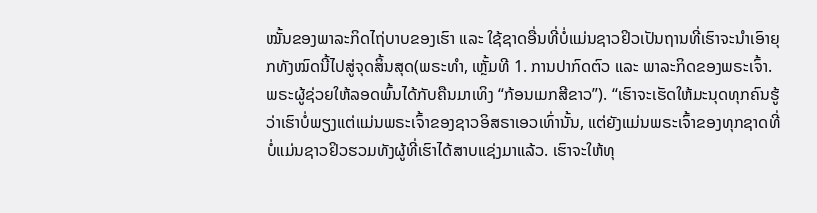ໝັ້ນຂອງພາລະກິດໄຖ່ບາບຂອງເຮົາ ແລະ ໃຊ້ຊາດອື່ນທີ່ບໍ່ແມ່ນຊາວຢິວເປັນຖານທີ່ເຮົາຈະນຳເອົາຍຸກທັງໝົດນີ້ໄປສູ່ຈຸດສິ້ນສຸດ(ພຣະທຳ, ເຫຼັ້ມທີ 1. ການປາກົດຕົວ ແລະ ພາລະກິດຂອງພຣະເຈົ້າ. ພຣະຜູ້ຊ່ວຍໃຫ້ລອດພົ້ນໄດ້ກັບຄືນມາເທິງ “ກ້ອນເມກສີຂາວ”). “ເຮົາຈະເຮັດໃຫ້ມະນຸດທຸກຄົນຮູ້ວ່າເຮົາບໍ່ພຽງແຕ່ແມ່ນພຣະເຈົ້າຂອງຊາວອິສຣາເອວເທົ່ານັ້ນ, ແຕ່ຍັງແມ່ນພຣະເຈົ້າຂອງທຸກຊາດທີ່ບໍ່ແມ່ນຊາວຢິວຮວມທັງຜູ້ທີ່ເຮົາໄດ້ສາບແຊ່ງມາແລ້ວ. ເຮົາຈະໃຫ້ທຸ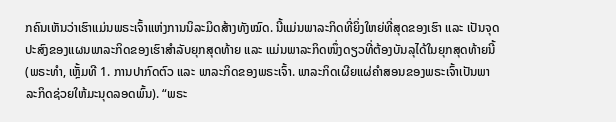ກຄົນເຫັນວ່າເຮົາແມ່ນພຣະເຈົ້າແຫ່ງການນິລະມິດສ້າງທັງໝົດ. ນີ້ແມ່ນພາລະກິດທີ່ຍິ່ງໃຫຍ່ທີ່ສຸດຂອງເຮົາ ແລະ ເປັນຈຸດປະສົງຂອງແຜນພາລະກິດຂອງເຮົາສຳລັບຍຸກສຸດທ້າຍ ແລະ ແມ່ນພາລະກິດໜຶ່ງດຽວທີ່ຕ້ອງບັນລຸໄດ້ໃນຍຸກສຸດທ້າຍນີ້(ພຣະທຳ, ເຫຼັ້ມທີ 1. ການປາກົດຕົວ ແລະ ພາລະກິດຂອງພຣະເຈົ້າ. ພາລະກິດເຜີຍແຜ່ຄຳສອນຂອງພຣະເຈົ້າເປັນພາລະກິດຊ່ວຍໃຫ້ມະນຸດລອດພົ້ນ). “ພຣະ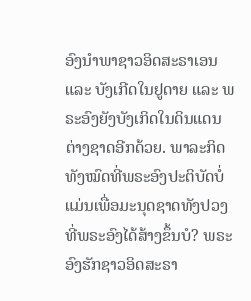ອົງນໍາພາຊາວອິດສະຣາເອນ ແລະ ບັງເກີດໃນຢູດາຍ ແລະ ພຣະອົງຍັງບັງເກິດໃນດິນແດນຕ່າງຊາດອີກດ້ວຍ. ພາລະກິດທັງໝົດທີ່ພຣະອົງປະຕິບັດບໍ່ແມ່ນເພື່ອມະນຸດຊາດທັງປວງທີ່ພຣະອົງໄດ້ສ້າງຂຶ້ນບໍ? ພຣະອົງຮັກຊາວອິດສະຣາ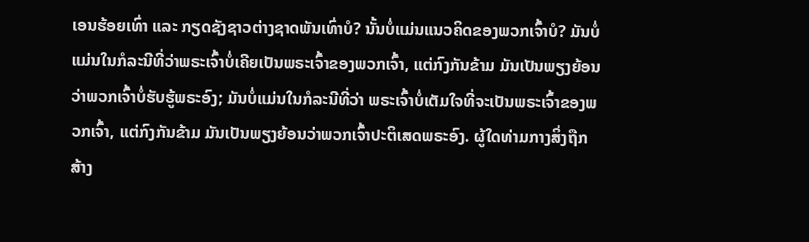ເອນຮ້ອຍເທົ່າ ແລະ ກຽດຊັງຊາວຕ່າງຊາດພັນເທົ່າບໍ? ນັ້ນບໍ່ແມ່ນແນວຄິດຂອງພວກເຈົ້າບໍ? ມັນບໍ່ແມ່ນໃນກໍລະນີທີ່ວ່າພຣະເຈົ້າບໍ່ເຄີຍເປັນພຣະເຈົ້າຂອງພວກເຈົ້າ, ແຕ່ກົງກັນຂ້າມ ມັນເປັນພຽງຍ້ອນວ່າພວກເຈົ້າບໍ່ຮັບຮູ້ພຣະອົງ; ມັນບໍ່ແມ່ນໃນກໍລະນີທີ່ວ່າ ພຣະເຈົ້າບໍ່ເຕັມໃຈທີ່ຈະເປັນພຣະເຈົ້າຂອງພວກເຈົ້າ, ແຕ່ກົງກັນຂ້າມ ມັນເປັນພຽງຍ້ອນວ່າພວກເຈົ້າປະຕິເສດພຣະອົງ. ຜູ້ໃດທ່າມກາງສິ່ງຖືກສ້າງ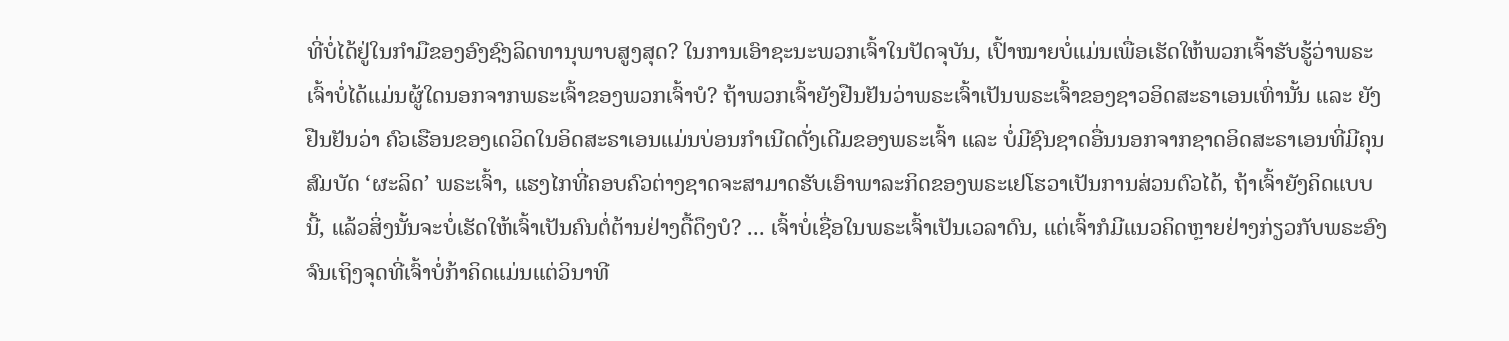ທີ່ບໍ່ໄດ້ຢູ່ໃນກໍາມືຂອງອົງຊົງລິດທານຸພາບສູງສຸດ? ໃນການເອົາຊະນະພວກເຈົ້າໃນປັດຈຸບັນ, ເປົ້າໝາຍບໍ່ແມ່ນເພື່ອເຮັດໃຫ້ພວກເຈົ້າຮັບຮູ້ວ່າພຣະເຈົ້າບໍ່ໄດ້ແມ່ນຜູ້ໃດນອກຈາກພຣະເຈົ້າຂອງພວກເຈົ້າບໍ? ຖ້າພວກເຈົ້າຍັງຢືນຢັນວ່າພຣະເຈົ້າເປັນພຣະເຈົ້າຂອງຊາວອິດສະຣາເອນເທົ່ານັ້ນ ແລະ ຍັງຢືນຢັນວ່າ ຄົວເຮືອນຂອງເດວິດໃນອິດສະຣາເອນແມ່ນບ່ອນກຳເນີດດັ່ງເດີມຂອງພຣະເຈົ້າ ແລະ ບໍ່ມີຊົນຊາດອື່ນນອກຈາກຊາດອິດສະຣາເອນທີ່ມີຄຸນສົມບັດ ‘ຜະລິດ’ ພຣະເຈົ້າ, ແຮງໄກທີ່ຄອບຄົວຕ່າງຊາດຈະສາມາດຮັບເອົາພາລະກິດຂອງພຣະເຢໂຮວາເປັນການສ່ວນຕົວໄດ້, ຖ້າເຈົ້າຍັງຄິດແບບນີ້, ແລ້ວສິ່ງນັ້ນຈະບໍ່ເຮັດໃຫ້ເຈົ້າເປັນຄົນຕໍ່ຕ້ານຢ່າງດື້ດຶງບໍ? ... ເຈົ້າບໍ່ເຊື່ອໃນພຣະເຈົ້າເປັນເວລາດົນ, ແຕ່ເຈົ້າກໍມີແນວຄິດຫຼາຍຢ່າງກ່ຽວກັບພຣະອົງ ຈົນເຖິງຈຸດທີ່ເຈົ້າບໍ່ກ້າຄິດແມ່ນແຕ່ວິນາທີ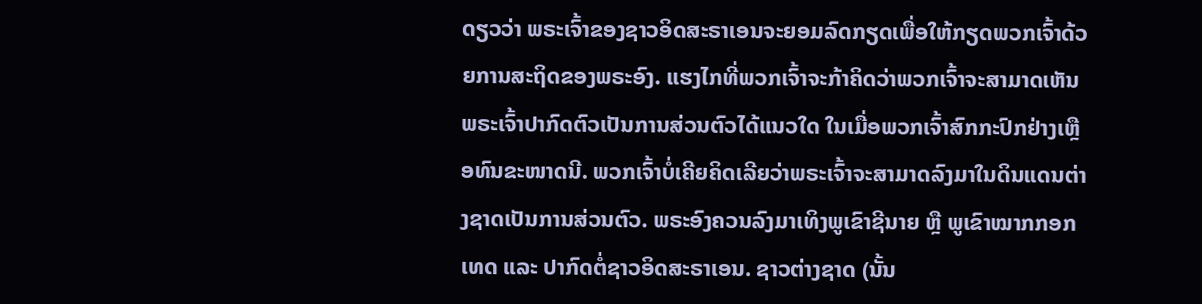ດຽວວ່າ ພຣະເຈົ້າຂອງຊາວອິດສະຣາເອນຈະຍອມລົດກຽດເພື່ອໃຫ້ກຽດພວກເຈົ້າດ້ວຍການສະຖິດຂອງພຣະອົງ. ແຮງໄກທີ່ພວກເຈົ້າຈະກ້າຄິດວ່າພວກເຈົ້າຈະສາມາດເຫັນພຣະເຈົ້າປາກົດຕົວເປັນການສ່ວນຕົວໄດ້ແນວໃດ ໃນເມື່ອພວກເຈົ້າສົກກະປົກຢ່າງເຫຼືອທົນຂະໜາດນີ. ພວກເຈົ້າບໍ່ເຄີຍຄິດເລີຍວ່າພຣະເຈົ້າຈະສາມາດລົງມາໃນດິນແດນຕ່າງຊາດເປັນການສ່ວນຕົວ. ພຣະອົງຄວນລົງມາເທິງພູເຂົາຊີນາຍ ຫຼື ພູເຂົາໝາກກອກເທດ ແລະ ປາກົດຕໍ່ຊາວອິດສະຣາເອນ. ຊາວຕ່າງຊາດ (ນັ້ນ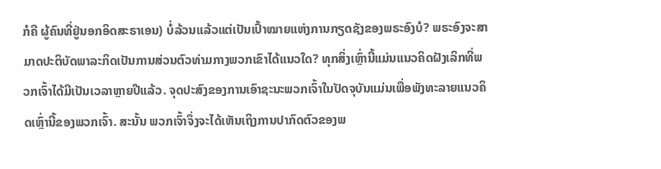ກໍຄື ຜູ້ຄົນທີ່ຢູ່ນອກອິດສະຣາເອນ) ບໍ່ລ້ວນແລ້ວແຕ່ເປັນເປົ້າໝາຍແຫ່ງການກຽດຊັງຂອງພຣະອົງບໍ? ພຣະອົງຈະສາມາດປະຕິບັດພາລະກິດເປັນການສ່ວນຕົວທ່າມກາງພວກເຂົາໄດ້ແນວໃດ? ທຸກສິ່ງເຫຼົ່ານີ້ແມ່ນແນວຄິດຝັງເລິກທີ່ພວກເຈົ້າໄດ້ມີເປັນເວລາຫຼາຍປີແລ້ວ. ຈຸດປະສົງຂອງການເອົາຊະນະພວກເຈົ້າໃນປັດຈຸບັນແມ່ນເພື່ອພັງທະລາຍແນວຄິດເຫຼົ່ານີ້ຂອງພວກເຈົ້າ. ສະນັ້ນ ພວກເຈົ້າຈຶ່ງຈະໄດ້ເຫັນເຖິງການປາກົດຕົວຂອງພ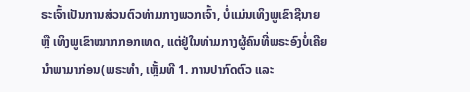ຣະເຈົ້າເປັນການສ່ວນຕົວທ່າມກາງພວກເຈົ້າ, ບໍ່ແມ່ນເທິງພູເຂົາຊີນາຍ ຫຼື ເທິງພູເຂົາໝາກກອກເທດ, ແຕ່ຢູ່ໃນທ່າມກາງຜູ້ຄົນທີ່ພຣະອົງບໍ່ເຄີຍນໍາພາມາກ່ອນ(ພຣະທຳ, ເຫຼັ້ມທີ 1. ການປາກົດຕົວ ແລະ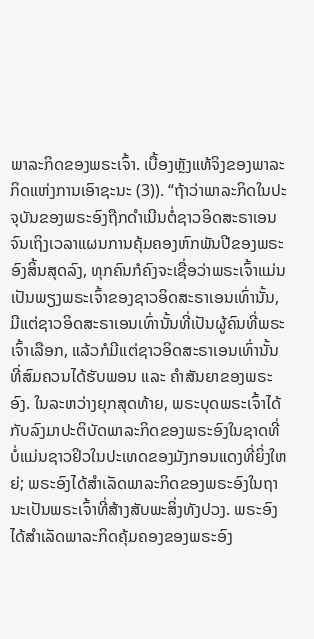ພາລະກິດຂອງພຣະເຈົ້າ. ເບື້ອງຫຼັງແທ້ຈິງຂອງພາລະກິດແຫ່ງການເອົາຊະນະ (3)). “ຖ້າວ່າພາລະກິດໃນປະຈຸບັນຂອງພຣະອົງຖືກດຳເນີນຕໍ່ຊາວອິດສະຣາເອນ ຈົນເຖິງເວລາແຜນການຄຸ້ມຄອງຫົກພັນປີຂອງພຣະອົງສິ້ນສຸດລົງ, ທຸກຄົນກໍຄົງຈະເຊື່ອວ່າພຣະເຈົ້າແມ່ນເປັນພຽງພຣະເຈົ້າຂອງຊາວອິດສະຣາເອນເທົ່ານັ້ນ, ມີແຕ່ຊາວອິດສະຣາເອນເທົ່ານັ້ນທີ່ເປັນຜູ້ຄົນທີ່ພຣະເຈົ້າເລືອກ, ແລ້ວກໍມີແຕ່ຊາວອິດສະຣາເອນເທົ່ານັ້ນທີ່ສົມຄວນໄດ້ຮັບພອນ ແລະ ຄໍາສັນຍາຂອງພຣະອົງ. ໃນລະຫວ່າງຍຸກສຸດທ້າຍ, ພຣະບຸດພຣະເຈົ້າໄດ້ກັບລົງມາປະຕິບັດພາລະກິດຂອງພຣະອົງໃນຊາດທີ່ບໍ່ແມ່ນຊາວຢິວໃນປະເທດຂອງມັງກອນແດງທີ່ຍິ່ງໃຫຍ່; ພຣະອົງໄດ້ສຳເລັດພາລະກິດຂອງພຣະອົງໃນຖານະເປັນພຣະເຈົ້າທີ່ສ້າງສັບພະສິ່ງທັງປວງ. ພຣະອົງໄດ້ສຳເລັດພາລະກິດຄຸ້ມຄອງຂອງພຣະອົງ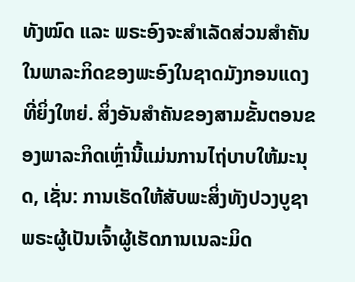ທັງໝົດ ແລະ ພຣະອົງຈະສຳເລັດສ່ວນສຳຄັນໃນພາລະກິດຂອງພະອົງໃນຊາດມັງກອນແດງທີ່ຍິ່ງໃຫຍ່. ສິ່ງອັນສຳຄັນຂອງສາມຂັ້ນຕອນຂອງພາລະກິດເຫຼົ່ານີ້ແມ່ນການໄຖ່ບາບໃຫ້ມະນຸດ, ເຊັ່ນ: ການເຮັດໃຫ້ສັບພະສິ່ງທັງປວງບູຊາພຣະຜູ້ເປັນເຈົ້າຜູ້ເຮັດການເນລະມິດ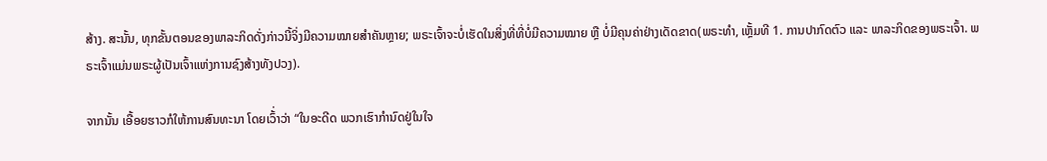ສ້າງ. ສະນັ້ນ, ທຸກຂັ້ນຕອນຂອງພາລະກິດດັ່ງກ່າວນີ້ຈິ່ງມີຄວາມໝາຍສຳຄັນຫຼາຍ; ພຣະເຈົ້າຈະບໍ່ເຮັດໃນສິ່ງທີ່ທີ່ບໍ່ມີຄວາມໝາຍ ຫຼື ບໍ່ມີຄຸນຄ່າຢ່າງເດັດຂາດ(ພຣະທຳ, ເຫຼັ້ມທີ 1. ການປາກົດຕົວ ແລະ ພາລະກິດຂອງພຣະເຈົ້າ. ພຣະເຈົ້າແມ່ນພຣະຜູ້ເປັນເຈົ້າແຫ່ງການຊົງສ້າງທັງປວງ).

ຈາກນັ້ນ ເອື້ອຍຮາວກໍໃຫ້ການສົນທະນາ ໂດຍເວົ້່າວ່າ “ໃນອະດີດ ພວກເຮົາກຳນົດຢູ່ໃນໃຈ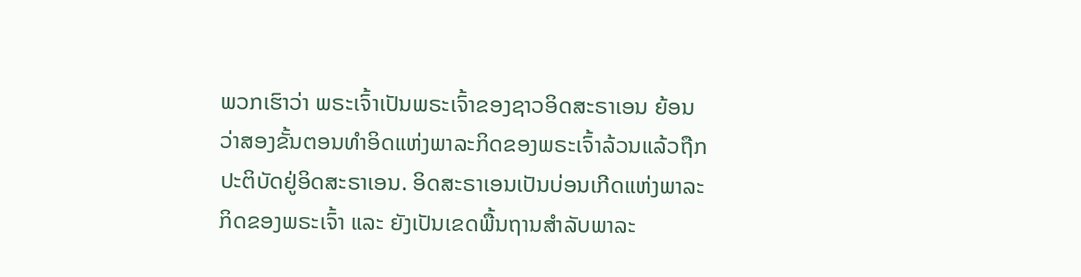ພວກເຮົາວ່າ ພຣະເຈົ້າເປັນພຣະເຈົ້າຂອງຊາວອິດສະຣາເອນ ຍ້ອນວ່າສອງຂັ້ນຕອນທຳອິດແຫ່ງພາລະກິດຂອງພຣະເຈົ້າລ້ວນແລ້ວຖືກປະຕິບັດຢູ່ອິດສະຣາເອນ. ອິດສະຣາເອນເປັນບ່ອນເກີດແຫ່ງພາລະກິດຂອງພຣະເຈົ້າ ແລະ ຍັງເປັນເຂດພື້ນຖານສຳລັບພາລະ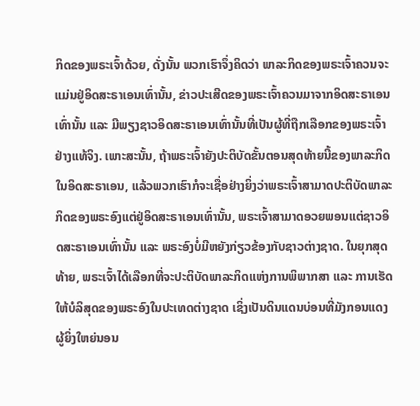ກິດຂອງພຣະເຈົ້າດ້ວຍ, ດັ່ງນັ້ນ ພວກເຮົາຈຶ່ງຄິດວ່າ ພາລະກິດຂອງພຣະເຈົ້າຄວນຈະແມ່ນຢູ່ອິດສະຣາເອນເທົ່ານັ້ນ, ຂ່າວປະເສີດຂອງພຣະເຈົ້າຄວນມາຈາກອິດສະຣາເອນເທົ່ານັ້ນ ແລະ ມີພຽງຊາວອິດສະຣາເອນເທົ່ານັ້ນທີ່ເປັນຜູ້ທີ່ຖືກເລືອກຂອງພຣະເຈົ້າຢ່າງແທ້ຈິງ. ເພາະສະນັ້ນ, ຖ້າພຣະເຈົ້າຍັງປະຕິບັດຂັ້ນຕອນສຸດທ້າຍນີ້ຂອງພາລະກິດໃນອິດສະຣາເອນ, ແລ້ວພວກເຮົາກໍຈະເຊື່ອຢ່າງຍິ່ງວ່າພຣະເຈົ້າສາມາດປະຕິບັດພາລະກິດຂອງພຣະອົງແຕ່ຢູ່ອິດສະຣາເອນເທົ່ານັ້ນ, ພຣະເຈົ້າສາມາດອວຍພອນແຕ່ຊາວອິດສະຣາເອນເທົ່ານັ້ນ ແລະ ພຣະອົງບໍ່ມີຫຍັງກ່ຽວຂ້ອງກັບຊາວຕ່າງຊາດ. ໃນຍຸກສຸດທ້າຍ, ພຣະເຈົ້າໄດ້ເລືອກທີ່ຈະປະຕິບັດພາລະກິດແຫ່ງການພິພາກສາ ແລະ ການເຮັດໃຫ້ບໍລິສຸດຂອງພຣະອົງໃນປະເທດຕ່າງຊາດ ເຊິ່ງເປັນດິນແດນບ່ອນທີ່ມັງກອນແດງຜູ້ຍິ່ງໃຫຍ່ນອນ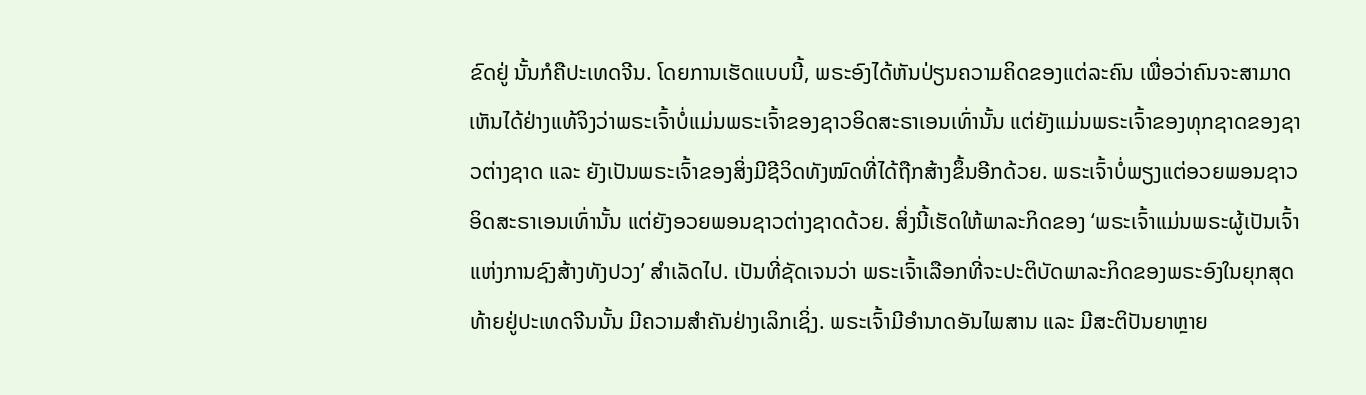ຂົດຢູ່ ນັ້ນກໍຄືປະເທດຈີນ. ໂດຍການເຮັດແບບນີ້, ພຣະອົງໄດ້ຫັນປ່ຽນຄວາມຄິດຂອງແຕ່ລະຄົນ ເພື່ອວ່າຄົນຈະສາມາດເຫັນໄດ້ຢ່າງແທ້ຈິງວ່າພຣະເຈົ້າບໍ່ແມ່ນພຣະເຈົ້າຂອງຊາວອິດສະຣາເອນເທົ່ານັ້ນ ແຕ່ຍັງແມ່ນພຣະເຈົ້າຂອງທຸກຊາດຂອງຊາວຕ່າງຊາດ ແລະ ຍັງເປັນພຣະເຈົ້າຂອງສິ່ງມີຊີວິດທັງໝົດທີ່ໄດ້ຖືກສ້າງຂຶ້ນອີກດ້ວຍ. ພຣະເຈົ້າບໍ່ພຽງແຕ່ອວຍພອນຊາວອິດສະຣາເອນເທົ່ານັ້ນ ແຕ່ຍັງອວຍພອນຊາວຕ່າງຊາດດ້ວຍ. ສິ່ງນີ້ເຮັດໃຫ້ພາລະກິດຂອງ ‘ພຣະເຈົ້າແມ່ນພຣະຜູ້ເປັນເຈົ້າແຫ່ງການຊົງສ້າງທັງປວງ’ ສຳເລັດໄປ. ເປັນທີ່ຊັດເຈນວ່າ ພຣະເຈົ້າເລືອກທີ່ຈະປະຕິບັດພາລະກິດຂອງພຣະອົງໃນຍຸກສຸດທ້າຍຢູ່ປະເທດຈີນນັ້ນ ມີຄວາມສຳຄັນຢ່າງເລິກເຊິ່ງ. ພຣະເຈົ້າມີອຳນາດອັນໄພສານ ແລະ ມີສະຕິປັນຍາຫຼາຍ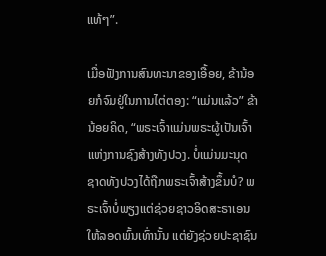ແທ້ໆ”.

ເມື່ອຟັງການສົນທະນາຂອງເອື້ອຍ, ຂ້ານ້ອຍກໍຈົມຢູ່ໃນການໄຕ່ຕອງ: “ແມ່ນແລ້ວ” ຂ້ານ້ອຍຄິດ, “ພຣະເຈົ້າແມ່ນພຣະຜູ້ເປັນເຈົ້າແຫ່ງການຊົງສ້າງທັງປວງ. ບໍ່ແມ່ນມະນຸດຊາດທັງປວງໄດ້ຖືກພຣະເຈົ້າສ້າງຂຶ້ນບໍ? ພຣະເຈົ້າບໍ່ພຽງແຕ່ຊ່ວຍຊາວອິດສະຣາເອນໃຫ້ລອດພົ້ນເທົ່ານັ້ນ ແຕ່ຍັງຊ່ວຍປະຊາຊົນ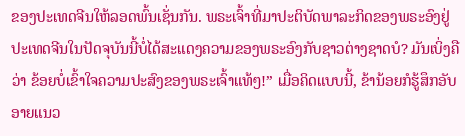ຂອງປະເທດຈີນໃຫ້ລອດພົ້ນເຊັ່ນກັນ. ພຣະເຈົ້າທີ່ມາປະຕິບັດພາລະກິດຂອງພຣະອົງຢູ່ປະເທດຈີນໃນປັດຈຸບັນນີ້ບໍ່ໄດ້ສະແດງຄວາມຂອງພຣະອົງກັບຊາວຕ່າງຊາດບໍ? ມັນເບິ່ງຄືວ່າ ຂ້ອຍບໍ່ເຂົ້າໃຈຄວາມປະສົງຂອງພຣະເຈົ້າແທ້ໆ!” ເມື່ອຄິດແບບນີ້, ຂ້ານ້ອຍກໍຮູ້ສຶກອັບອາຍແນວ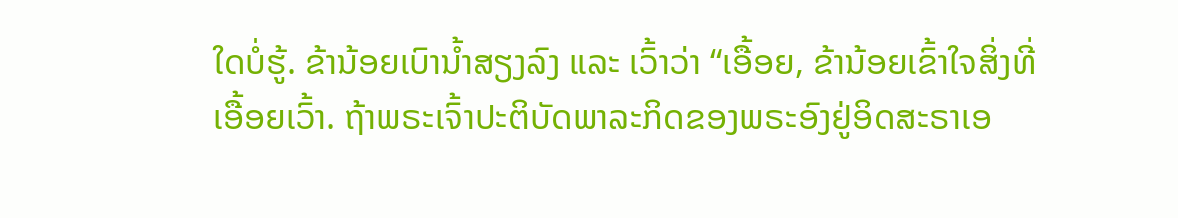ໃດບໍ່ຮູ້. ຂ້ານ້ອຍເບົານ້ຳສຽງລົງ ແລະ ເວົ້າວ່າ “ເອື້ອຍ, ຂ້ານ້ອຍເຂົ້າໃຈສິ່ງທີ່ເອື້ອຍເວົ້າ. ຖ້າພຣະເຈົ້າປະຕິບັດພາລະກິດຂອງພຣະອົງຢູ່ອິດສະຣາເອ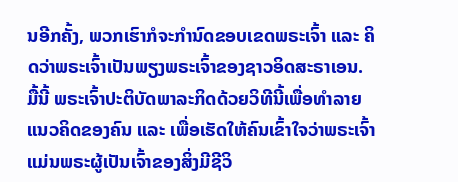ນອີກຄັ້ງ, ພວກເຮົາກໍຈະກຳນົດຂອບເຂດພຣະເຈົ້າ ແລະ ຄິດວ່າພຣະເຈົ້າເປັນພຽງພຣະເຈົ້າຂອງຊາວອິດສະຣາເອນ. ມື້ນີ້ ພຣະເຈົ້າປະຕິບັດພາລະກິດດ້ວຍວິທີນີ້ເພື່ອທຳລາຍແນວຄິດຂອງຄົນ ແລະ ເພື່ອເຮັດໃຫ້ຄົນເຂົ້າໃຈວ່າພຣະເຈົ້າແມ່ນພຣະຜູ້ເປັນເຈົ້າຂອງສິ່ງມີຊີວິ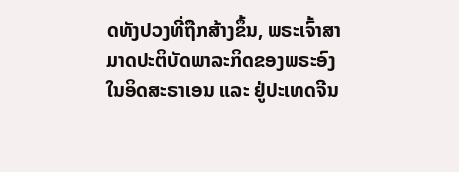ດທັງປວງທີ່ຖືກສ້າງຂຶ້ນ, ພຣະເຈົ້າສາມາດປະຕິບັດພາລະກິດຂອງພຣະອົງໃນອິດສະຣາເອນ ແລະ ຢູ່ປະເທດຈີນ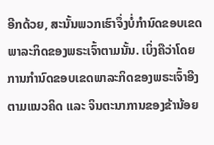ອີກດ້ວຍ, ສະນັ້ນພວກເຮົາຈຶ່ງບໍ່ກຳນົດຂອບເຂດພາລະກິດຂອງພຣະເຈົ້າຕາມນັ້ນ. ເບິ່ງຄືວ່າໂດຍການກຳນົດຂອບເຂດພາລະກິດຂອງພຣະເຈົ້າອີງຕາມແນວຄິດ ແລະ ຈິນຕະນາການຂອງຂ້ານ້ອຍ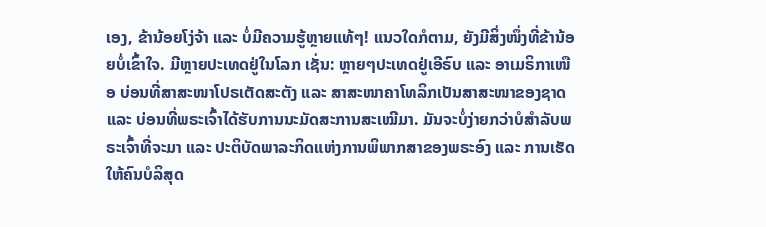ເອງ, ຂ້ານ້ອຍໂງ່ຈ້າ ແລະ ບໍ່ມີຄວາມຮູ້ຫຼາຍແທ້ໆ! ແນວໃດກໍຕາມ, ຍັງມີສິ່ງໜຶ່ງທີ່ຂ້ານ້ອຍບໍ່ເຂົ້າໃຈ. ມີຫຼາຍປະເທດຢູ່ໃນໂລກ ເຊັ່ນ: ຫຼາຍໆປະເທດຢູ່ເອີຣົບ ແລະ ອາເມຣິກາເໜືອ ບ່ອນທີ່ສາສະໜາໂປຣເຕັດສະຕັງ ແລະ ສາສະໜາຄາໂທລິກເປັນສາສະໜາຂອງຊາດ ແລະ ບ່ອນທີ່ພຣະເຈົ້າໄດ້ຮັບການນະມັດສະການສະເໝີມາ. ມັນຈະບໍ່ງ່າຍກວ່າບໍສຳລັບພຣະເຈົ້າທີ່ຈະມາ ແລະ ປະຕິບັດພາລະກິດແຫ່ງການພິພາກສາຂອງພຣະອົງ ແລະ ການເຮັດໃຫ້ຄົນບໍລິສຸດ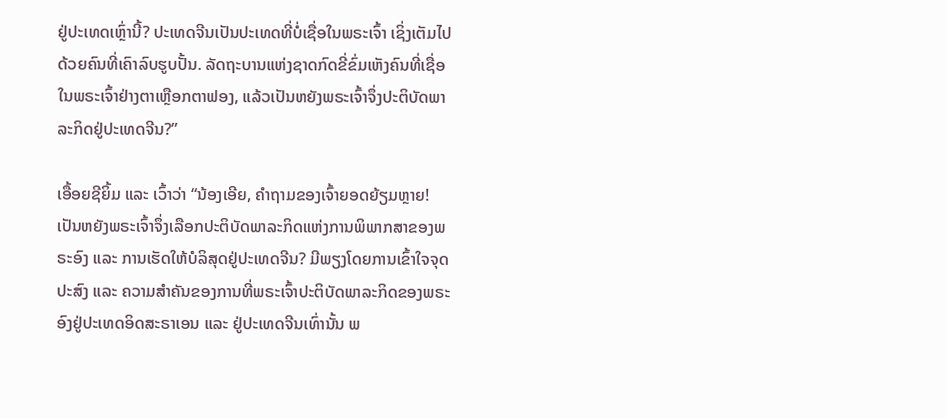ຢູ່ປະເທດເຫຼົ່ານີ້? ປະເທດຈີນເປັນປະເທດທີ່ບໍ່ເຊື່ອໃນພຣະເຈົ້າ ເຊິ່ງເຕັມໄປດ້ວຍຄົນທີ່ເຄົາລົບຮູບປັ້ນ. ລັດຖະບານແຫ່ງຊາດກົດຂີ່ຂົ່ມເຫັງຄົນທີ່ເຊື່ອໃນພຣະເຈົ້າຢ່າງຕາເຫຼືອກຕາຟອງ, ແລ້ວເປັນຫຍັງພຣະເຈົ້າຈຶ່ງປະຕິບັດພາລະກິດຢູ່ປະເທດຈີນ?”

ເອື້ອຍຊີຍິ້ມ ແລະ ເວົ້າວ່າ “ນ້ອງເອີຍ, ຄຳຖາມຂອງເຈົ້າຍອດຍ້ຽມຫຼາຍ! ເປັນຫຍັງພຣະເຈົ້າຈຶ່ງເລືອກປະຕິບັດພາລະກິດແຫ່ງການພິພາກສາຂອງພຣະອົງ ແລະ ການເຮັດໃຫ້ບໍລິສຸດຢູ່ປະເທດຈີນ? ມີພຽງໂດຍການເຂົ້າໃຈຈຸດປະສົງ ແລະ ຄວາມສຳຄັນຂອງການທີ່ພຣະເຈົ້າປະຕິບັດພາລະກິດຂອງພຣະອົງຢູ່ປະເທດອິດສະຣາເອນ ແລະ ຢູ່ປະເທດຈີນເທົ່ານັ້ນ ພ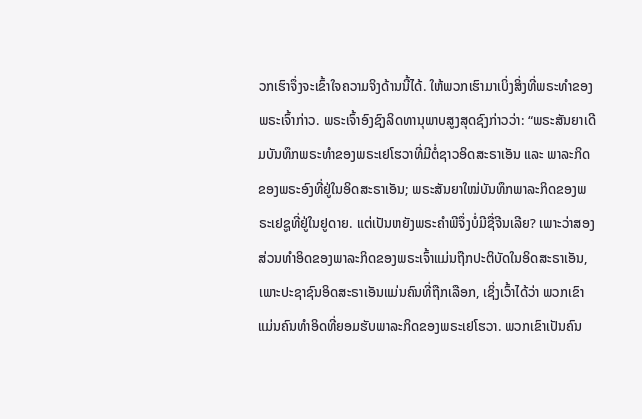ວກເຮົາຈຶ່ງຈະເຂົ້າໃຈຄວາມຈິງດ້ານນີ້ໄດ້. ໃຫ້ພວກເຮົາມາເບິ່ງສິ່ງທີ່ພຣະທຳຂອງພຣະເຈົ້າກ່າວ. ພຣະເຈົ້າອົງຊົງລິດທານຸພາບສູງສຸດຊົງກ່າວວ່າ: “ພຣະສັນຍາເດີມບັນທຶກພຣະທຳຂອງພຣະເຢໂຮວາທີ່ມີຕໍ່ຊາວອິດສະຣາເອັນ ແລະ ພາລະກິດຂອງພຣະອົງທີ່ຢູ່ໃນອິດສະຣາເອັນ; ພຣະສັນຍາໃໝ່ບັນທຶກພາລະກິດຂອງພຣະເຢຊູທີ່ຢູ່ໃນຢູດາຍ. ແຕ່ເປັນຫຍັງພຣະຄຳພີຈຶ່ງບໍ່ມີຊື່ຈີນເລີຍ? ເພາະວ່າສອງສ່ວນທຳອິດຂອງພາລະກິດຂອງພຣະເຈົ້າແມ່ນຖືກປະຕິບັດໃນອິດສະຣາເອັນ, ເພາະປະຊາຊົນອິດສະຣາເອັນແມ່ນຄົນທີ່ຖືກເລືອກ, ເຊິ່ງເວົ້າໄດ້ວ່າ ພວກເຂົາແມ່ນຄົນທຳອິດທີ່ຍອມຮັບພາລະກິດຂອງພຣະເຢໂຮວາ. ພວກເຂົາເປັນຄົນ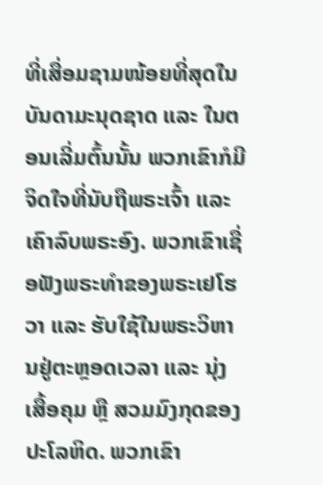ທີ່ເສື່ອມຊາມໜ້ອຍທີ່ສຸດໃນບັນດາມະນຸດຊາດ ແລະ ໃນຕອນເລີ່ມຕົ້ນນັ້ນ ພວກເຂົາກໍມີຈິດໃຈທີ່ນັບຖືພຣະເຈົ້າ ແລະ ເຄົາລົບພຣະອົງ. ພວກເຂົາເຊື່ອຟັງພຣະທຳຂອງພຣະເຢໂຮວາ ແລະ ຮັບໃຊ້ໃນພຣະວິຫານຢູ່ຕະຫຼອດເວລາ ແລະ ນຸ່ງເສື້ອຄຸມ ຫຼື ສວມມົງກຸດຂອງປະໂລຫິດ. ພວກເຂົາ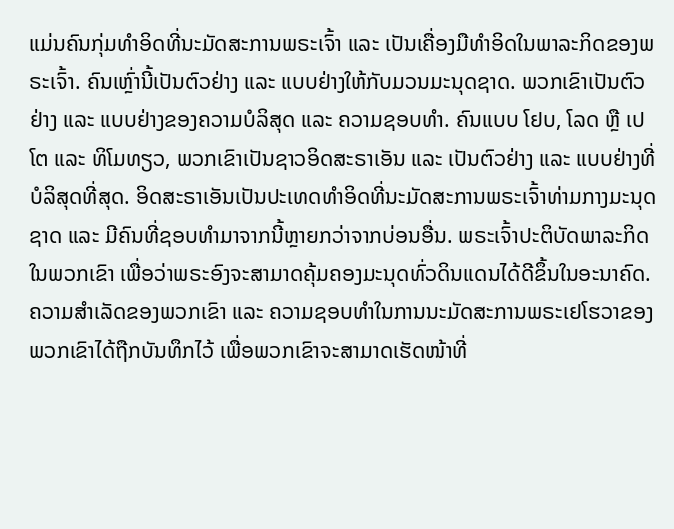ແມ່ນຄົນກຸ່ມທຳອິດທີ່ນະມັດສະການພຣະເຈົ້າ ແລະ ເປັນເຄື່ອງມືທຳອິດໃນພາລະກິດຂອງພຣະເຈົ້າ. ຄົນເຫຼົ່ານີ້ເປັນຕົວຢ່າງ ແລະ ແບບຢ່າງໃຫ້ກັບມວນມະນຸດຊາດ. ພວກເຂົາເປັນຕົວຢ່າງ ແລະ ແບບຢ່າງຂອງຄວາມບໍລິສຸດ ແລະ ຄວາມຊອບທຳ. ຄົນແບບ ໂຢບ, ໂລດ ຫຼື ເປໂຕ ແລະ ທິໂມທຽວ, ພວກເຂົາເປັນຊາວອິດສະຣາເອັນ ແລະ ເປັນຕົວຢ່າງ ແລະ ແບບຢ່າງທີ່ບໍລິສຸດທີ່ສຸດ. ອິດສະຣາເອັນເປັນປະເທດທຳອິດທີ່ນະມັດສະການພຣະເຈົ້າທ່າມກາງມະນຸດຊາດ ແລະ ມີຄົນທີ່ຊອບທຳມາຈາກນີ້ຫຼາຍກວ່າຈາກບ່ອນອື່ນ. ພຣະເຈົ້າປະຕິບັດພາລະກິດໃນພວກເຂົາ ເພື່ອວ່າພຣະອົງຈະສາມາດຄຸ້ມຄອງມະນຸດທົ່ວດິນແດນໄດ້ດີຂຶ້ນໃນອະນາຄົດ. ຄວາມສຳເລັດຂອງພວກເຂົາ ແລະ ຄວາມຊອບທຳໃນການນະມັດສະການພຣະເຢໂຮວາຂອງພວກເຂົາໄດ້ຖືກບັນທຶກໄວ້ ເພື່ອພວກເຂົາຈະສາມາດເຮັດໜ້າທີ່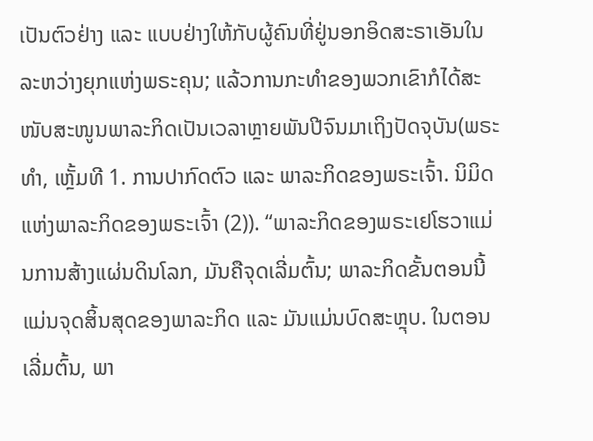ເປັນຕົວຢ່າງ ແລະ ແບບຢ່າງໃຫ້ກັບຜູ້ຄົນທີ່ຢູ່ນອກອິດສະຣາເອັນໃນລະຫວ່າງຍຸກແຫ່ງພຣະຄຸນ; ແລ້ວການກະທຳຂອງພວກເຂົາກໍໄດ້ສະໜັບສະໜູນພາລະກິດເປັນເວລາຫຼາຍພັນປີຈົນມາເຖິງປັດຈຸບັນ(ພຣະທຳ, ເຫຼັ້ມທີ 1. ການປາກົດຕົວ ແລະ ພາລະກິດຂອງພຣະເຈົ້າ. ນິມິດແຫ່ງພາລະກິດຂອງພຣະເຈົ້າ (2)). “ພາລະກິດຂອງພຣະເຢໂຮວາແມ່ນການສ້າງແຜ່ນດິນໂລກ, ມັນຄືຈຸດເລີ່ມຕົ້ນ; ພາລະກິດຂັ້ນຕອນນີ້ແມ່ນຈຸດສິ້ນສຸດຂອງພາລະກິດ ແລະ ມັນແມ່ນບົດສະຫຼຸບ. ໃນຕອນເລີ່ມຕົ້ນ, ພາ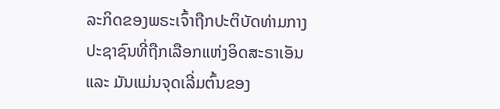ລະກິດຂອງພຣະເຈົ້າຖືກປະຕິບັດທ່າມກາງປະຊາຊົນທີ່ຖືກເລືອກແຫ່ງອິດສະຣາເອັນ ແລະ ມັນແມ່ນຈຸດເລີ່ມຕົ້ນຂອງ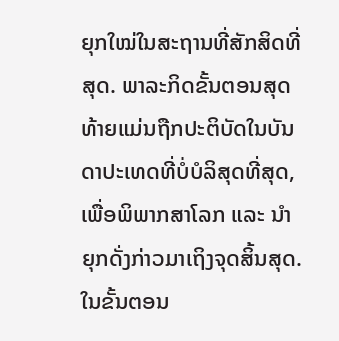ຍຸກໃໝ່ໃນສະຖານທີ່ສັກສິດທີ່ສຸດ. ພາລະກິດຂັ້ນຕອນສຸດທ້າຍແມ່ນຖືກປະຕິບັດໃນບັນດາປະເທດທີ່ບໍ່ບໍລິສຸດທີ່ສຸດ, ເພື່ອພິພາກສາໂລກ ແລະ ນໍາຍຸກດັ່ງກ່າວມາເຖິງຈຸດສິ້ນສຸດ. ໃນຂັ້ນຕອນ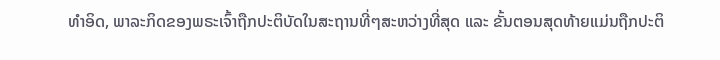ທຳອິດ, ພາລະກິດຂອງພຣະເຈົ້າຖືກປະຕິບັດໃນສະຖານທີ່ໆສະຫວ່າງທີ່ສຸດ ແລະ ຂັ້ນຕອນສຸດທ້າຍແມ່ນຖືກປະຕິ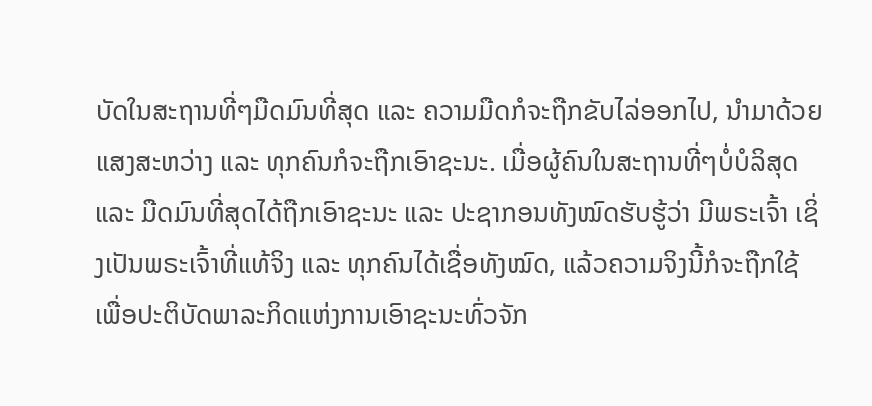ບັດໃນສະຖານທີ່ໆມືດມົນທີ່ສຸດ ແລະ ຄວາມມືດກໍຈະຖືກຂັບໄລ່ອອກໄປ, ນໍາມາດ້ວຍແສງສະຫວ່າງ ແລະ ທຸກຄົນກໍຈະຖືກເອົາຊະນະ. ເມື່ອຜູ້ຄົນໃນສະຖານທີ່ໆບໍ່ບໍລິສຸດ ແລະ ມືດມົນທີ່ສຸດໄດ້ຖືກເອົາຊະນະ ແລະ ປະຊາກອນທັງໝົດຮັບຮູ້ວ່າ ມີພຣະເຈົ້າ ເຊິ່ງເປັນພຣະເຈົ້າທີ່ແທ້ຈິງ ແລະ ທຸກຄົນໄດ້ເຊື່ອທັງໝົດ, ແລ້ວຄວາມຈິງນີ້ກໍຈະຖືກໃຊ້ເພື່ອປະຕິບັດພາລະກິດແຫ່ງການເອົາຊະນະທົ່ວຈັກ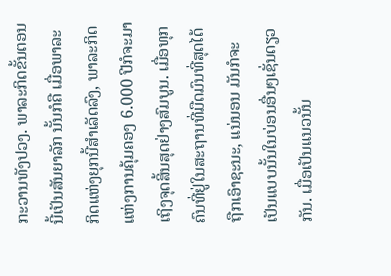ກະວານທັງປວງ. ພາລະກິດຂັ້ນຕອນນີ້ເປັນສັນຍາລັກ ນັ້ນກໍຄື ເມື່ອພາລະກິດແຫ່ງຍຸກນີ້ສຳເລັດລົງ, ພາລະກິດແຫ່ງການຄຸ້ມຄອງ 6.000 ປີກໍຈະມາເຖິງຈຸດສິ້ນສຸດຢ່າງສົມບູນ. ເມື່ອທຸກຄົນທີ່ຢູ່ໃນສະຖານທີ່ມືດມົນທີ່ສຸດໄດ້ຖືກເອົາຊະນະ, ແນ່ນອນ ມັນກໍຈະເປັນແບບນັ້ນໃນບ່ອນອື່ນໆເຊັ່ນດຽວກັນ. ເມື່ອເປັນແນວນັ້ນ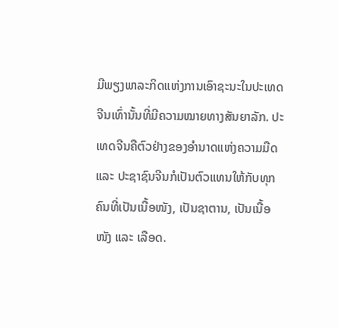ມີພຽງພາລະກິດແຫ່ງການເອົາຊະນະໃນປະເທດຈີນເທົ່ານັ້ນທີ່ມີຄວາມໝາຍທາງສັນຍາລັກ. ປະເທດຈີນຄືຕົວຢ່າງຂອງອໍານາດແຫ່ງຄວາມມືດ ແລະ ປະຊາຊົນຈີນກໍເປັນຕົວແທນໃຫ້ກັບທຸກຄົນທີ່ເປັນເນື້ອໜັງ, ເປັນຊາຕານ, ເປັນເນື້ອໜັງ ແລະ ເລືອດ.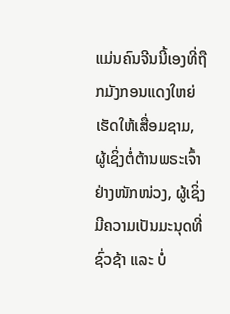ແມ່ນຄົນຈີນນີ້ເອງທີ່ຖືກມັງກອນແດງໃຫຍ່ເຮັດໃຫ້ເສື່ອມຊາມ, ຜູ້ເຊິ່ງຕໍ່ຕ້ານພຣະເຈົ້າຢ່າງໜັກໜ່ວງ, ຜູ້ເຊິ່ງມີຄວາມເປັນມະນຸດທີ່ຊົ່ວຊ້າ ແລະ ບໍ່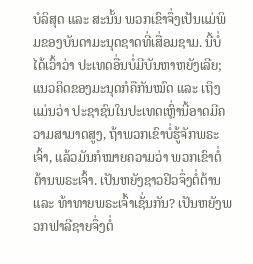ບໍລິສຸດ ແລະ ສະນັ້ນ ພວກເຂົາຈຶ່ງເປັນແມ່ພິມຂອງບັນດາມະນຸດຊາດທີ່ເສື່ອມຊາມ. ນີ້ບໍ່ໄດ້ເວົ້າວ່າ ປະເທດອື່ນບໍ່ມີບັນຫາຫຍັງເລີຍ; ແນວຄິດຂອງມະນຸດກໍຄືກັນໝົດ ແລະ ເຖິງແມ່ນວ່າ ປະຊາຊົນໃນປະເທດເຫຼົ່ານີ້ອາດມີຄວາມສາມາດສູງ, ຖ້າພວກເຂົາບໍ່ຮູ້ຈັກພຣະເຈົ້າ, ແລ້ວມັນກໍໝາຍຄວາມວ່າ ພວກເຂົາຕໍ່ຕ້ານພຣະເຈົ້າ. ເປັນຫຍັງຊາວຢິວຈຶ່ງຕໍ່ຕ້ານ ແລະ ທ້າທາຍພຣະເຈົ້າເຊັ່ນກັນ? ເປັນຫຍັງພວກຟາລີຊາຍຈຶ່ງຕໍ່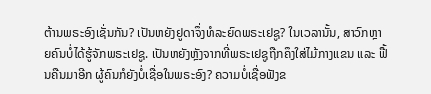ຕ້ານພຣະອົງເຊັ່ນກັນ? ເປັນຫຍັງຢູດາຈຶ່ງທໍລະຍົດພຣະເຢຊູ? ໃນເວລານັ້ນ, ສາວົກຫຼາຍຄົນບໍ່ໄດ້ຮູ້ຈັກພຣະເຢຊູ. ເປັນຫຍັງຫຼັງຈາກທີ່ພຣະເຢຊູຖືກຄຶງໃສ່ໄມ້ກາງແຂນ ແລະ ຟື້ນຄືນມາອີກ ຜູ້ຄົນກໍຍັງບໍ່ເຊື່ອໃນພຣະອົງ? ຄວາມບໍ່ເຊື່ອຟັງຂ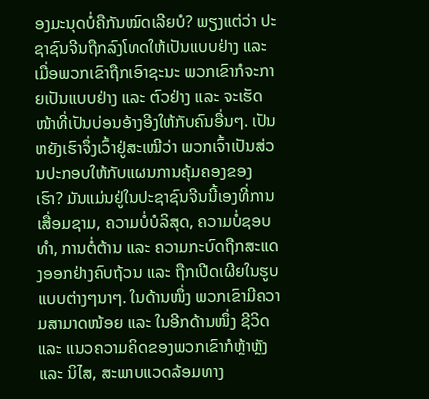ອງມະນຸດບໍ່ຄືກັນໝົດເລີຍບໍ? ພຽງແຕ່ວ່າ ປະຊາຊົນຈີນຖືກລົງໂທດໃຫ້ເປັນແບບຢ່າງ ແລະ ເມື່ອພວກເຂົາຖືກເອົາຊະນະ ພວກເຂົາກໍຈະກາຍເປັນແບບຢ່າງ ແລະ ຕົວຢ່າງ ແລະ ຈະເຮັດໜ້າທີ່ເປັນບ່ອນອ້າງອີງໃຫ້ກັບຄົນອື່ນໆ. ເປັນຫຍັງເຮົາຈຶ່ງເວົ້າຢູ່ສະເໝີວ່າ ພວກເຈົ້າເປັນສ່ວນປະກອບໃຫ້ກັບແຜນການຄຸ້ມຄອງຂອງເຮົາ? ມັນແມ່ນຢູ່ໃນປະຊາຊົນຈີນນີ້ເອງທີ່ການເສື່ອມຊາມ, ຄວາມບໍ່ບໍລິສຸດ, ຄວາມບໍ່ຊອບທຳ, ການຕໍ່ຕ້ານ ແລະ ຄວາມກະບົດຖືກສະແດງອອກຢ່າງຄົບຖ້ວນ ແລະ ຖືກເປີດເຜີຍໃນຮູບແບບຕ່າງໆນາໆ. ໃນດ້ານໜຶ່ງ ພວກເຂົາມີຄວາມສາມາດໜ້ອຍ ແລະ ໃນອີກດ້ານໜຶ່ງ ຊີວິດ ແລະ ແນວຄວາມຄິດຂອງພວກເຂົາກໍຫຼ້າຫຼັງ ແລະ ນິໄສ, ສະພາບແວດລ້ອມທາງ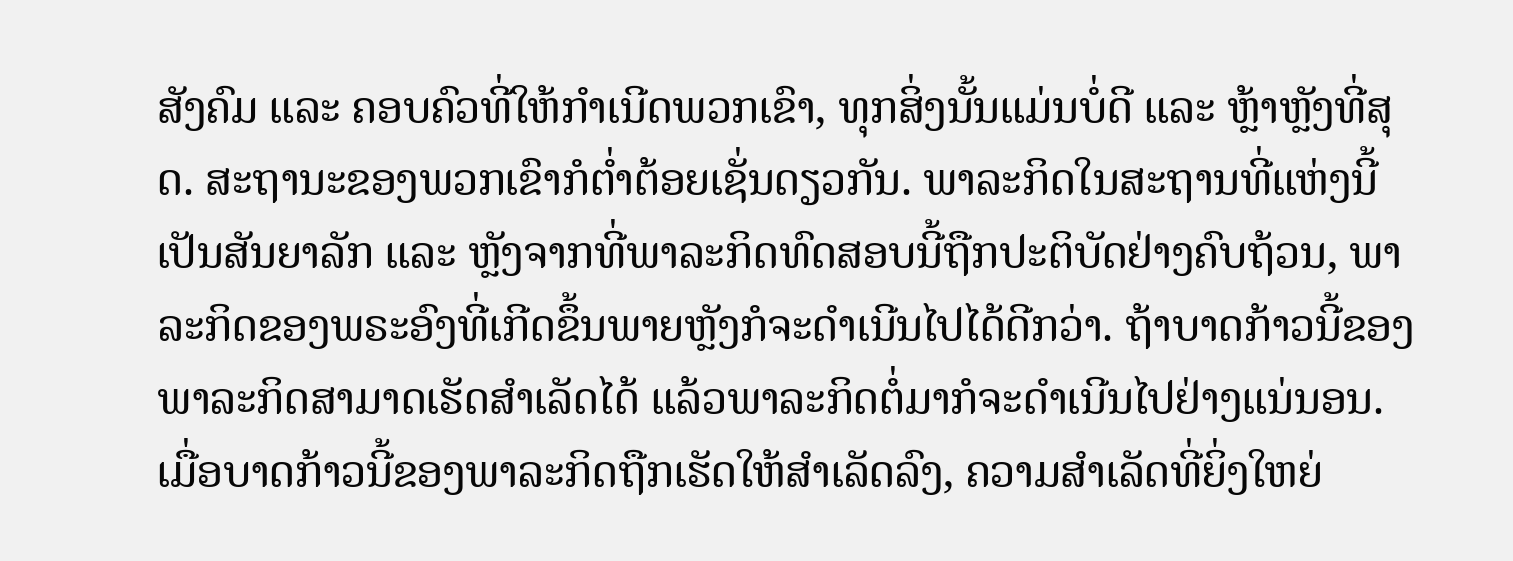ສັງຄົມ ແລະ ຄອບຄົວທີ່ໃຫ້ກຳເນີດພວກເຂົາ, ທຸກສິ່ງນັ້ນແມ່ນບໍ່ດີ ແລະ ຫຼ້າຫຼັງທີ່ສຸດ. ສະຖານະຂອງພວກເຂົາກໍຕໍ່າຕ້ອຍເຊັ່ນດຽວກັນ. ພາລະກິດໃນສະຖານທີ່ແຫ່ງນີ້ເປັນສັນຍາລັກ ແລະ ຫຼັງຈາກທີ່ພາລະກິດທົດສອບນີ້ຖືກປະຕິບັດຢ່າງຄົບຖ້ວນ, ພາລະກິດຂອງພຣະອົງທີ່ເກີດຂຶ້ນພາຍຫຼັງກໍຈະດຳເນີນໄປໄດ້ດີກວ່າ. ຖ້າບາດກ້າວນີ້ຂອງພາລະກິດສາມາດເຮັດສຳເລັດໄດ້ ແລ້ວພາລະກິດຕໍ່ມາກໍຈະດຳເນີນໄປຢ່າງແນ່ນອນ. ເມື່ອບາດກ້າວນີ້ຂອງພາລະກິດຖືກເຮັດໃຫ້ສຳເລັດລົງ, ຄວາມສຳເລັດທີ່ຍິ່ງໃຫຍ່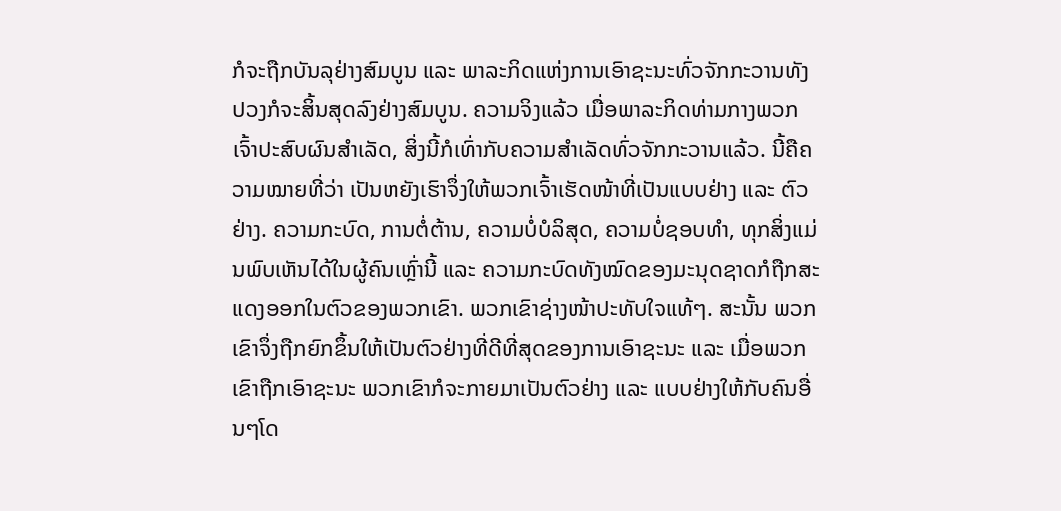ກໍຈະຖືກບັນລຸຢ່າງສົມບູນ ແລະ ພາລະກິດແຫ່ງການເອົາຊະນະທົ່ວຈັກກະວານທັງປວງກໍຈະສິ້ນສຸດລົງຢ່າງສົມບູນ. ຄວາມຈິງແລ້ວ ເມື່ອພາລະກິດທ່າມກາງພວກເຈົ້າປະສົບຜົນສຳເລັດ, ສິ່ງນີ້ກໍເທົ່າກັບຄວາມສຳເລັດທົ່ວຈັກກະວານແລ້ວ. ນີ້ຄືຄວາມໝາຍທີ່ວ່າ ເປັນຫຍັງເຮົາຈຶ່ງໃຫ້ພວກເຈົ້າເຮັດໜ້າທີ່ເປັນແບບຢ່າງ ແລະ ຕົວຢ່າງ. ຄວາມກະບົດ, ການຕໍ່ຕ້ານ, ຄວາມບໍ່ບໍລິສຸດ, ຄວາມບໍ່ຊອບທຳ, ທຸກສິ່ງແມ່ນພົບເຫັນໄດ້ໃນຜູ້ຄົນເຫຼົ່ານີ້ ແລະ ຄວາມກະບົດທັງໝົດຂອງມະນຸດຊາດກໍຖືກສະແດງອອກໃນຕົວຂອງພວກເຂົາ. ພວກເຂົາຊ່າງໜ້າປະທັບໃຈແທ້ໆ. ສະນັ້ນ ພວກເຂົາຈຶ່ງຖືກຍົກຂຶ້ນໃຫ້ເປັນຕົວຢ່າງທີ່ດີທີ່ສຸດຂອງການເອົາຊະນະ ແລະ ເມື່ອພວກເຂົາຖືກເອົາຊະນະ ພວກເຂົາກໍຈະກາຍມາເປັນຕົວຢ່າງ ແລະ ແບບຢ່າງໃຫ້ກັບຄົນອື່ນໆໂດ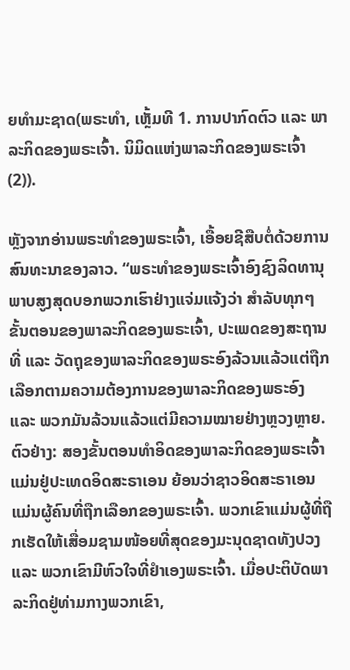ຍທຳມະຊາດ(ພຣະທຳ, ເຫຼັ້ມທີ 1. ການປາກົດຕົວ ແລະ ພາລະກິດຂອງພຣະເຈົ້າ. ນິມິດແຫ່ງພາລະກິດຂອງພຣະເຈົ້າ (2)).

ຫຼັງຈາກອ່ານພຣະທຳຂອງພຣະເຈົ້າ, ເອື້ອຍຊີສືບຕໍ່ດ້ວຍການສົນທະນາຂອງລາວ. “ພຣະທຳຂອງພຣະເຈົ້າອົງຊົງລິດທານຸພາບສູງສຸດບອກພວກເຮົາຢ່າງແຈ່ມແຈ້ງວ່າ ສຳລັບທຸກໆຂັ້ນຕອນຂອງພາລະກິດຂອງພຣະເຈົ້າ, ປະເພດຂອງສະຖານທີ່ ແລະ ວັດຖຸຂອງພາລະກິດຂອງພຣະອົງລ້ວນແລ້ວແຕ່ຖືກເລືອກຕາມຄວາມຕ້ອງການຂອງພາລະກິດຂອງພຣະອົງ ແລະ ພວກມັນລ້ວນແລ້ວແຕ່ມີຄວາມໝາຍຢ່າງຫຼວງຫຼາຍ. ຕົວຢ່າງ: ສອງຂັ້ນຕອນທຳອິດຂອງພາລະກິດຂອງພຣະເຈົ້າແມ່ນຢູ່ປະເທດອິດສະຣາເອນ ຍ້ອນວ່າຊາວອິດສະຣາເອນແມ່ນຜູ້ຄົນທີ່ຖືກເລືອກຂອງພຣະເຈົ້າ. ພວກເຂົາແມ່ນຜູ້ທີ່ຖືກເຮັດໃຫ້ເສື່ອມຊາມໜ້ອຍທີ່ສຸດຂອງມະນຸດຊາດທັງປວງ ແລະ ພວກເຂົາມີຫົວໃຈທີ່ຢຳເອງພຣະເຈົ້າ. ເມື່ອປະຕິບັດພາລະກິດຢູ່ທ່າມກາງພວກເຂົາ,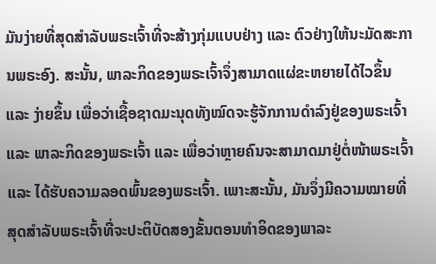ມັນງ່າຍທີ່ສຸດສຳລັບພຣະເຈົ້າທີ່ຈະສ້າງກຸ່ມແບບຢ່າງ ແລະ ຕົວຢ່າງໃຫ້ນະມັດສະການພຣະອົງ. ສະນັ້ນ, ພາລະກິດຂອງພຣະເຈົ້າຈຶ່ງສາມາດແຜ່ຂະຫຍາຍໄດ້ໄວຂຶ້ນ ແລະ ງ່າຍຂຶ້ນ ເພື່ອວ່າເຊື້ອຊາດມະນຸດທັງໝົດຈະຮູ້ຈັກການດຳລົງຢູ່ຂອງພຣະເຈົ້າ ແລະ ພາລະກິດຂອງພຣະເຈົ້າ ແລະ ເພື່ອວ່າຫຼາຍຄົນຈະສາມາດມາຢູ່ຕໍ່ໜ້າພຣະເຈົ້າ ແລະ ໄດ້ຮັບຄວາມລອດພົ້ນຂອງພຣະເຈົ້າ. ເພາະສະນັ້ນ, ມັນຈຶ່ງມີຄວາມໝາຍທີ່ສຸດສຳລັບພຣະເຈົ້າທີ່ຈະປະຕິບັດສອງຂັ້ນຕອນທຳອິດຂອງພາລະ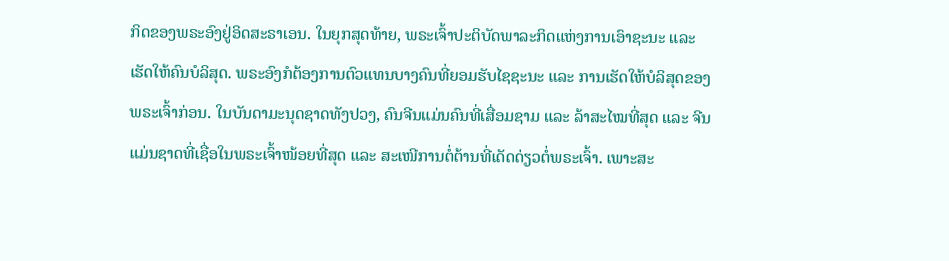ກິດຂອງພຣະອົງຢູ່ອິດສະຣາເອນ. ໃນຍຸກສຸດທ້າຍ, ພຣະເຈົ້າປະຕິບັດພາລະກິດແຫ່ງການເອົາຊະນະ ແລະ ເຮັດໃຫ້ຄົນບໍລິສຸດ. ພຣະອົງກໍຕ້ອງການຕົວແທນບາງຄົນທີ່ຍອມຮັບໄຊຊະນະ ແລະ ການເຮັດໃຫ້ບໍລິສຸດຂອງພຣະເຈົ້າກ່ອນ. ໃນບັນດາມະນຸດຊາດທັງປວງ, ຄົນຈີນແມ່ນຄົນທີ່ເສື່ອມຊາມ ແລະ ລ້າສະໄໝທີ່ສຸດ ແລະ ຈີນແມ່ນຊາດທີ່ເຊື່ອໃນພຣະເຈົ້າໜ້ອຍທີ່ສຸດ ແລະ ສະເໜີການຕໍ່ຕ້ານທີ່ເດັດດ່ຽວຕໍ່ພຣະເຈົ້າ. ເພາະສະ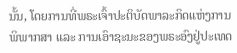ນັ້ນ, ໂດຍການທີ່ພຣະເຈົ້າປະຕິບັດພາລະກິດແຫ່ງການພິພາກສາ ແລະ ການເອົາຊະນະຂອງພຣະອົງຢູ່ປະເທດ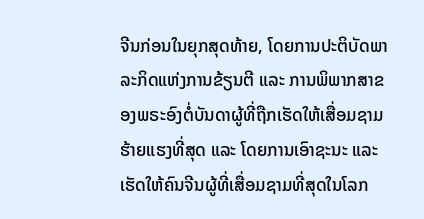ຈີນກ່ອນໃນຍຸກສຸດທ້າຍ, ໂດຍການປະຕິບັດພາລະກິດແຫ່ງການຂ້ຽນຕີ ແລະ ການພິພາກສາຂອງພຣະອົງຕໍ່ບັນດາຜູ້ທີ່ຖືກເຮັດໃຫ້ເສື່ອມຊາມຮ້າຍແຮງທີ່ສຸດ ແລະ ໂດຍການເອົາຊະນະ ແລະ ເຮັດໃຫ້ຄົນຈີນຜູ້ທີ່ເສື່ອມຊາມທີ່ສຸດໃນໂລກ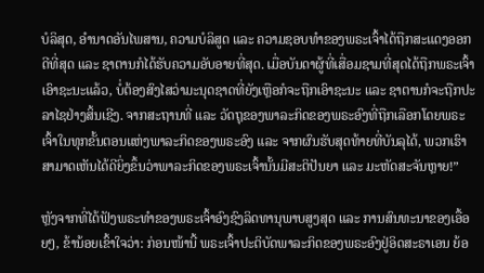ບໍລິສຸດ, ອຳນາດອັນໄພສານ, ຄວາມບໍລິສູດ ແລະ ຄວາມຊອບທຳຂອງພຣະເຈົ້າໄດ້ຖືກສະແດງອອກດີທີ່ສຸດ ແລະ ຊາຕານກໍໄດ້ຮັບຄວາມອັບອາຍທີ່ສຸດ. ເມື່ອບັນດາຜູ້ທີ່ເສື່ອມຊາມທີ່ສຸດໄດ້ຖືກພຣະເຈົ້າເອົາຊະນະແລ້ວ, ບໍ່ຕ້ອງສົງໄສວ່າມະນຸດຊາດທີ່ຍັງເຫຼືອກໍຈະຖືກເອົາຊະນະ ແລະ ຊາຕານກໍຈະຖືກປະລາໄຊຢ່າງສິ້ນເຊີງ. ຈາກສະຖານທີ່ ແລະ ວັດຖຸຂອງພາລະກິດຂອງພຣະອົງທີ່ຖືກເລືອກໂດຍພຣະເຈົ້າໃນທຸກຂັ້ນຕອນແຫ່ງພາລະກິດຂອງພຣະອົງ ແລະ ຈາກຜົນຮັບສຸດທ້າຍທີ່ບັນລຸໄດ້, ພວກເຮົາສາມາດເຫັນໄດ້ດີຍິ່ງຂຶ້ນວ່າພາລະກິດຂອງພຣະເຈົ້ານັ້ນມີສະຕິປັນຍາ ແລະ ມະຫັດສະຈັນຫຼາຍ!”

ຫຼັງຈາກທີ່ໄດ້ຟັງພຣະທຳຂອງພຣະເຈົ້າອົງຊົງລິດທານຸພາບສູງສຸດ ແລະ ການສົນທະນາຂອງເອື້ອຍໆ, ຂ້ານ້ອຍເຂົ້າໃຈວ່າ: ກ່ອນໜ້ານີ້ ພຣະເຈົ້າປະຕິບັດພາລະກິດຂອງພຣະອົງຢູ່ອິດສະຣາເອນ ຍ້ອ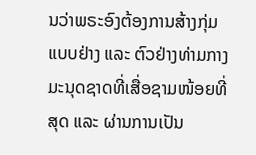ນວ່າພຣະອົງຕ້ອງການສ້າງກຸ່ມແບບຢ່າງ ແລະ ຕົວຢ່າງທ່າມກາງມະນຸດຊາດທີ່ເສື່ອຊາມໜ້ອຍທີ່ສຸດ ແລະ ຜ່ານການເປັນ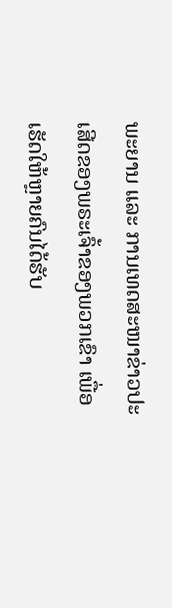ພະຍານ ແລະ ການເທດສະໜາຂ່າວປະເສີດຂອງພຣະເຈົ້າຂອງພວກເຂົາ ເພື່ອເຮັດໃຫ້ຫຼາຍຄົນໄດ້ຮັບ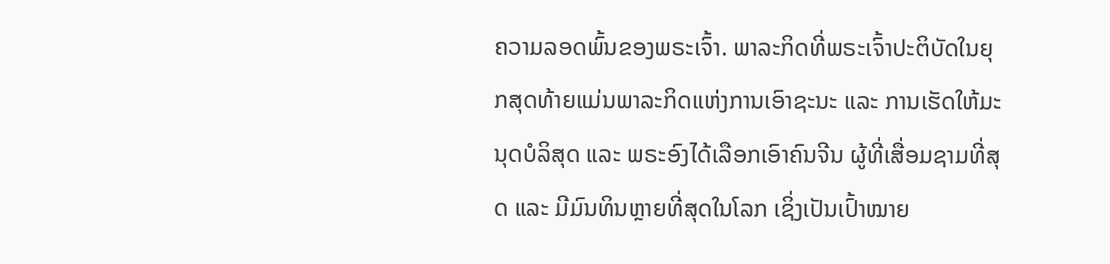ຄວາມລອດພົ້ນຂອງພຣະເຈົ້າ. ພາລະກິດທີ່ພຣະເຈົ້າປະຕິບັດໃນຍຸກສຸດທ້າຍແມ່ນພາລະກິດແຫ່ງການເອົາຊະນະ ແລະ ການເຮັດໃຫ້ມະນຸດບໍລິສຸດ ແລະ ພຣະອົງໄດ້ເລືອກເອົາຄົນຈີນ ຜູ້ທີ່ເສື່ອມຊາມທີ່ສຸດ ແລະ ມີມົນທິນຫຼາຍທີ່ສຸດໃນໂລກ ເຊິ່ງເປັນເປົ້າໝາຍ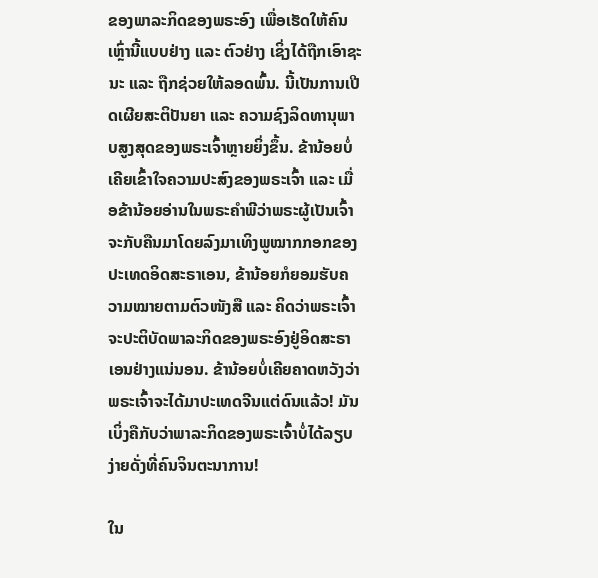ຂອງພາລະກິດຂອງພຣະອົງ ເພື່ອເຮັດໃຫ້ຄົນເຫຼົ່ານີ້ແບບຢ່າງ ແລະ ຕົວຢ່າງ ເຊິ່ງໄດ້ຖືກເອົາຊະນະ ແລະ ຖືກຊ່ວຍໃຫ້ລອດພົ້ນ. ນີ້ເປັນການເປີດເຜີຍສະຕິປັນຍາ ແລະ ຄວາມຊົງລິດທານຸພາບສູງສຸດຂອງພຣະເຈົ້າຫຼາຍຍິ່ງຂຶ້ນ. ຂ້ານ້ອຍບໍ່ເຄີຍເຂົ້າໃຈຄວາມປະສົງຂອງພຣະເຈົ້າ ແລະ ເມື່ອຂ້ານ້ອຍອ່ານໃນພຣະຄຳພີວ່າພຣະຜູ້ເປັນເຈົ້າຈະກັບຄືນມາໂດຍລົງມາເທິງພູໝາກກອກຂອງປະເທດອິດສະຣາເອນ, ຂ້ານ້ອຍກໍຍອມຮັບຄວາມໝາຍຕາມຕົວໜັງສື ແລະ ຄິດວ່າພຣະເຈົ້າຈະປະຕິບັດພາລະກິດຂອງພຣະອົງຢູ່ອິດສະຣາເອນຢ່າງແນ່ນອນ. ຂ້ານ້ອຍບໍ່ເຄີຍຄາດຫວັງວ່າພຣະເຈົ້າຈະໄດ້ມາປະເທດຈີນແຕ່ດົນແລ້ວ! ມັນເບິ່ງຄືກັບວ່າພາລະກິດຂອງພຣະເຈົ້າບໍ່ໄດ້ລຽບງ່າຍດັ່ງທີ່ຄົນຈິນຕະນາການ!

ໃນ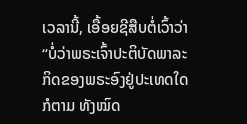ເວລານີ້, ເອື້ອຍຊີສືບຕໍ່ເວົ້າວ່າ “ບໍ່ວ່າພຣະເຈົ້າປະຕິບັດພາລະກິດຂອງພຣະອົງຢູ່ປະເທດໃດກໍຕາມ ທັງໝົດ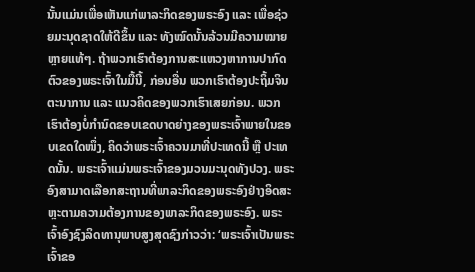ນັ້ນແມ່ນເພື່ອເຫັນແກ່ພາລະກິດຂອງພຣະອົງ ແລະ ເພື່ອຊ່ວຍມະນຸດຊາດໃຫ້ດີຂຶ້ນ ແລະ ທັງໝົດນັ້ນລ້ວນມີຄວາມໝາຍຫຼາຍແທ້ໆ. ຖ້າພວກເຮົາຕ້ອງການສະແຫວງຫາການປາກົດຕົວຂອງພຣະເຈົ້າໃນມື້ນີ້, ກ່ອນອື່ນ ພວກເຮົາຕ້ອງປະຖິ້ມຈິນຕະນາການ ແລະ ແນວຄິດຂອງພວກເຮົາເສຍກ່ອນ. ພວກເຮົາຕ້ອງບໍ່ກຳນົດຂອບເຂດບາດຍ່າງຂອງພຣະເຈົ້າພາຍໃນຂອບເຂດໃດໜຶ່ງ, ຄິດວ່າພຣະເຈົ້າຄວນມາທີ່ປະເທດນີ້ ຫຼື ປະເທດນັ້ນ. ພຣະເຈົ້າແມ່ນພຣະເຈົ້າຂອງມວນມະນຸດທັງປວງ. ພຣະອົງສາມາດເລືອກສະຖານທີ່ພາລະກິດຂອງພຣະອົງຢ່າງອິດສະຫຼະຕາມຄວາມຕ້ອງການຂອງພາລະກິດຂອງພຣະອົງ. ພຣະເຈົ້າອົງຊົງລິດທານຸພາບສູງສຸດຊົງກ່າວວ່າ: ‘ພຣະເຈົ້າເປັນພຣະເຈົ້າຂອ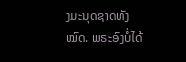ງມະນຸດຊາດທັງໝົດ. ພຣະອົງບໍ່ໄດ້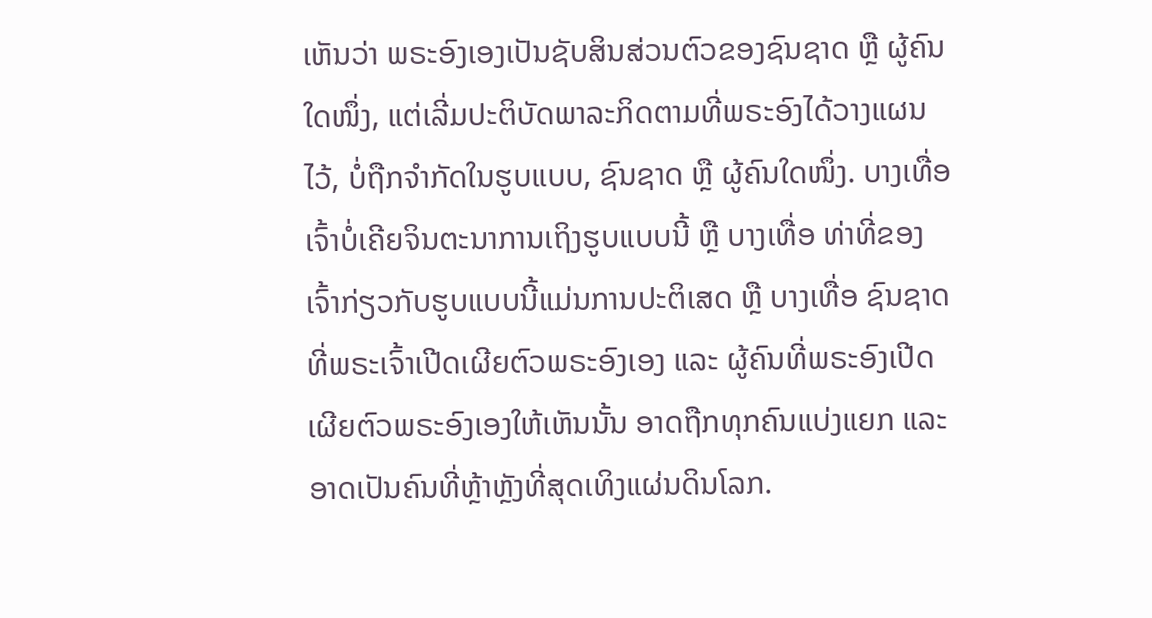ເຫັນວ່າ ພຣະອົງເອງເປັນຊັບສິນສ່ວນຕົວຂອງຊົນຊາດ ຫຼື ຜູ້ຄົນໃດໜຶ່ງ, ແຕ່ເລີ່ມປະຕິບັດພາລະກິດຕາມທີ່ພຣະອົງໄດ້ວາງແຜນໄວ້, ບໍ່ຖືກຈຳກັດໃນຮູບແບບ, ຊົນຊາດ ຫຼື ຜູ້ຄົນໃດໜຶ່ງ. ບາງເທື່ອ ເຈົ້າບໍ່ເຄີຍຈິນຕະນາການເຖິງຮູບແບບນີ້ ຫຼື ບາງເທື່ອ ທ່າທີ່ຂອງເຈົ້າກ່ຽວກັບຮູບແບບນີ້ແມ່ນການປະຕິເສດ ຫຼື ບາງເທື່ອ ຊົນຊາດທີ່ພຣະເຈົ້າເປີດເຜີຍຕົວພຣະອົງເອງ ແລະ ຜູ້ຄົນທີ່ພຣະອົງເປີດເຜີຍຕົວພຣະອົງເອງໃຫ້ເຫັນນັ້ນ ອາດຖືກທຸກຄົນແບ່ງແຍກ ແລະ ອາດເປັນຄົນທີ່ຫຼ້າຫຼັງທີ່ສຸດເທິງແຜ່ນດິນໂລກ.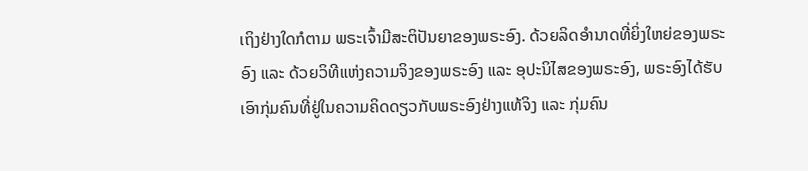ເຖິງຢ່າງໃດກໍຕາມ ພຣະເຈົ້າມີສະຕິປັນຍາຂອງພຣະອົງ. ດ້ວຍລິດອຳນາດທີ່ຍິ່ງໃຫຍ່ຂອງພຣະອົງ ແລະ ດ້ວຍວິທີແຫ່ງຄວາມຈິງຂອງພຣະອົງ ແລະ ອຸປະນິໄສຂອງພຣະອົງ, ພຣະອົງໄດ້ຮັບເອົາກຸ່ມຄົນທີ່ຢູ່ໃນຄວາມຄິດດຽວກັບພຣະອົງຢ່າງແທ້ຈິງ ແລະ ກຸ່ມຄົນ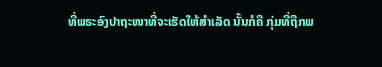ທີ່ພຣະອົງປາຖະໜາທີ່ຈະເຮັດໃຫ້ສຳເລັດ ນັ້ນກໍຄື ກຸ່ມທີ່ຖືກພ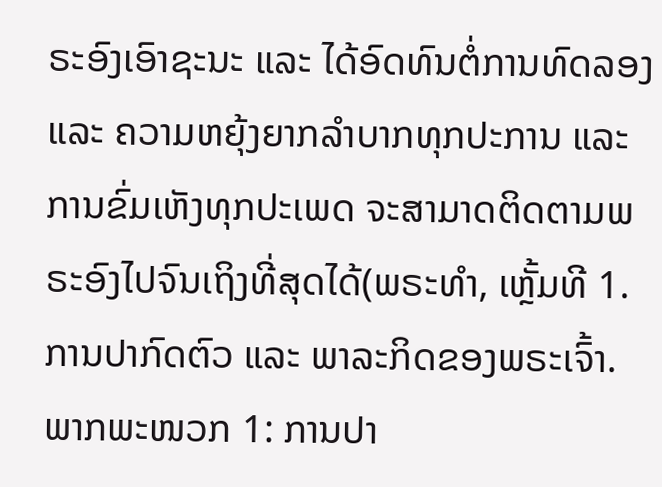ຣະອົງເອົາຊະນະ ແລະ ໄດ້ອົດທົນຕໍ່ການທົດລອງ ແລະ ຄວາມຫຍຸ້ງຍາກລຳບາກທຸກປະການ ແລະ ການຂົ່ມເຫັງທຸກປະເພດ ຈະສາມາດຕິດຕາມພຣະອົງໄປຈົນເຖິງທີ່ສຸດໄດ້(ພຣະທຳ, ເຫຼັ້ມທີ 1. ການປາກົດຕົວ ແລະ ພາລະກິດຂອງພຣະເຈົ້າ. ພາກພະໜວກ 1: ການປາ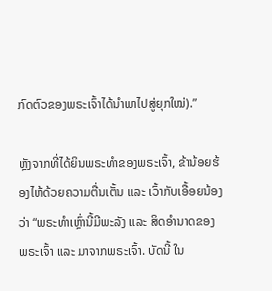ກົດຕົວຂອງພຣະເຈົ້າໄດ້ນໍາພາໄປສູ່ຍຸກໃໝ່).”

ຫຼັງຈາກທີ່ໄດ້ຍິນພຣະທຳຂອງພຣະເຈົ້າ, ຂ້ານ້ອຍຮ້ອງໄຫ້ດ້ວຍຄວາມຕື່ນເຕັ້ນ ແລະ ເວົ້າກັບເອື້ອຍນ້ອງວ່າ “ພຣະທຳເຫຼົ່ານີ້ມີພະລັງ ແລະ ສິດອຳນາດຂອງພຣະເຈົ້າ ແລະ ມາຈາກພຣະເຈົ້າ. ບັດນີ້ ໃນ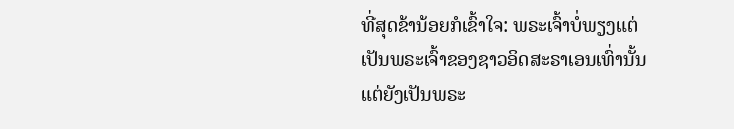ທີ່ສຸດຂ້ານ້ອຍກໍເຂົ້າໃຈ: ພຣະເຈົ້າບໍ່ພຽງແຕ່ເປັນພຣະເຈົ້າຂອງຊາວອິດສະຣາເອນເທົ່ານັ້ນ ແຕ່ຍັງເປັນພຣະ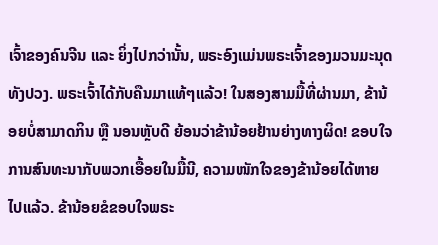ເຈົ້າຂອງຄົນຈີນ ແລະ ຍິ່ງໄປກວ່ານັ້ນ, ພຣະອົງແມ່ນພຣະເຈົ້າຂອງມວນມະນຸດທັງປວງ. ພຣະເຈົ້າໄດ້ກັບຄືນມາແທ້ໆແລ້ວ! ໃນສອງສາມມື້ທີ່ຜ່ານມາ, ຂ້ານ້ອຍບໍ່ສາມາດກິນ ຫຼື ນອນຫຼັບດີ ຍ້ອນວ່າຂ້ານ້ອຍຢ້ານຍ່າງທາງຜິດ! ຂອບໃຈການສົນທະນາກັບພວກເອື້ອຍໃນມື້ນີ, ຄວາມໜັກໃຈຂອງຂ້ານ້ອຍໄດ້ຫາຍໄປແລ້ວ. ຂ້ານ້ອຍຂໍຂອບໃຈພຣະ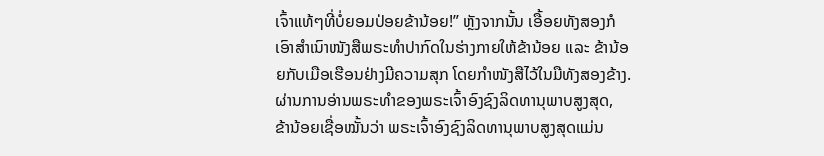ເຈົ້າແທ້ໆທີ່ບໍ່ຍອມປ່ອຍຂ້ານ້ອຍ!” ຫຼັງຈາກນັ້ນ ເອື້ອຍທັງສອງກໍເອົາສຳເນົາໜັງສືພຣະທຳປາກົດໃນຮ່າງກາຍໃຫ້ຂ້ານ້ອຍ ແລະ ຂ້ານ້ອຍກັບເມືອເຮືອນຢ່າງມີຄວາມສຸກ ໂດຍກຳໜັງສືໄວ້ໃນມືທັງສອງຂ້າງ. ຜ່ານການອ່ານພຣະທຳຂອງພຣະເຈົ້າອົງຊົງລິດທານຸພາບສູງສຸດ, ຂ້ານ້ອຍເຊື່ອໝັ້ນວ່າ ພຣະເຈົ້າອົງຊົງລິດທານຸພາບສູງສຸດແມ່ນ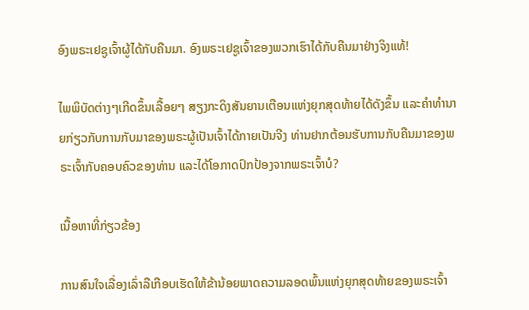ອົງພຣະເຢຊູເຈົ້າຜູ້ໄດ້ກັບຄືນມາ. ອົງພຣະເຢຊູເຈົ້າຂອງພວກເຮົາໄດ້ກັບຄືນມາຢ່າງຈິງແທ້!

ໄພພິບັດຕ່າງໆເກີດຂຶ້ນເລື້ອຍໆ ສຽງກະດິງສັນຍານເຕືອນແຫ່ງຍຸກສຸດທ້າຍໄດ້ດັງຂຶ້ນ ແລະຄໍາທໍານາຍກ່ຽວກັບການກັບມາຂອງພຣະຜູ້ເປັນເຈົ້າໄດ້ກາຍເປັນຈີງ ທ່ານຢາກຕ້ອນຮັບການກັບຄືນມາຂອງພຣະເຈົ້າກັບຄອບຄົວຂອງທ່ານ ແລະໄດ້ໂອກາດປົກປ້ອງຈາກພຣະເຈົ້າບໍ?

ເນື້ອຫາທີ່ກ່ຽວຂ້ອງ

ການສົນໃຈເລື່ອງເລົ່າລືເກືອບເຮັດໃຫ້ຂ້ານ້ອຍພາດຄວາມລອດພົ້ນແຫ່ງຍຸກສຸດທ້າຍຂອງພຣະເຈົ້າ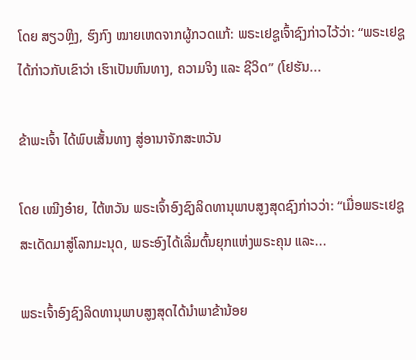ໂດຍ ສຽວຫຼິງ, ຮົງກົງ ໝາຍເຫດຈາກຜູ້ກວດແກ້: ພຣະເຢຊູເຈົ້າຊົງກ່າວໄວ້ວ່າ: “ພຣະເຢຊູໄດ້ກ່າວກັບເຂົາວ່າ ເຮົາເປັນຫົນທາງ, ຄວາມຈິງ ແລະ ຊີວິດ” (ໂຢຮັນ...

ຂ້າພະເຈົ້າ ໄດ້ພົບເສັ້ນທາງ ສູ່ອານາຈັກສະຫວັນ

ໂດຍ ເໝີງອ໋າຍ, ໄຕ້ຫວັນ ພຣະເຈົ້າອົງຊົງລິດທານຸພາບສູງສຸດຊົງກ່າວວ່າ: “ເມື່ອພຣະເຢຊູສະເດັດມາສູ່ໂລກມະນຸດ, ພຣະອົງໄດ້ເລີ່ມຕົ້ນຍຸກແຫ່ງພຣະຄຸນ ແລະ...

ພຣະເຈົ້າອົງຊົງລິດທານຸພາບສູງສຸດໄດ້ນຳພາຂ້ານ້ອຍ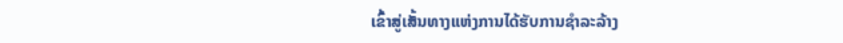ເຂົ້າສູ່ເສັ້ນທາງແຫ່ງການໄດ້ຮັບການຊຳລະລ້າງ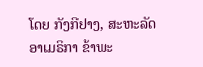ໂດຍ ກັງກີຢາງ, ສະຫະລັດອາເມຣິກາ ຂ້າພະ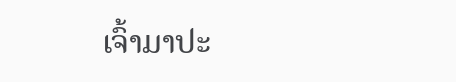ເຈົ້າມາປະ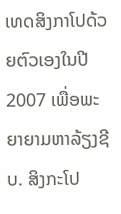ເທດສິງກາໂປດ້ວຍຕົວເອງໃນປີ 2007 ເພື່ອພະຍາຍາມຫາລ້ຽງຊີບ. ສິງກະໂປ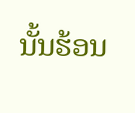ນັ້ນຮ້ອນ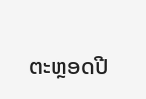ຕະຫຼອດປີ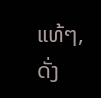ແທ້ໆ, ດັ່ງ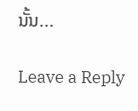ນັ້ນ...

Leave a Reply